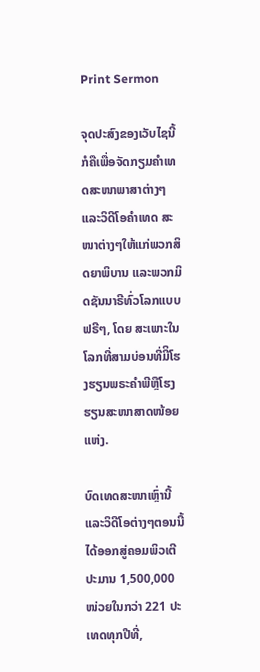Print Sermon

ຈຸດປະສົງຂອງເວັບໄຊນີ້ກໍຄືເພື່ອຈັດກຽມຄໍາເທດສະໜາພາສາຕ່າງໆ ແລະວິດີໂອຄໍາເທດ ສະໜາຕ່າງໆໃຫ້ແກ່ພວກສິດຍາພິບານ ແລະພວກມິດຊັນນາຣີທົ່ວໂລກແບບຟຣີໆ, ໂດຍ ສະເພາະໃນໂລກທີ່ສາມບ່ອນທີ່ມີິໂຮງຮຽນພຣະຄໍາພີຫຼືໂຮງຮຽນສະໜາສາດໜ້ອຍແຫ່ງ.

ບົດເທດສະໜາເຫຼົ່ານີ້ແລະວິດີໂອຕ່າງໆຕອນນີ້ໄດ້ອອກສູ່ຄອມພິວເຕີປະມານ 1,500,000 ໜ່ວຍໃນກວ່າ 221 ປະເທດທຸກປີທີ່,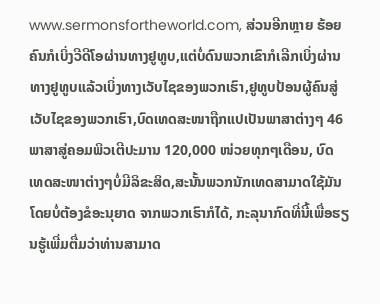www.sermonsfortheworld.com, ສ່ວນອີກຫຼາຍ ຮ້ອຍຄົນກໍເບິ່ງວີດີໂອຜ່ານທາງຢູທູບ,ແຕ່ບໍ່ດົນພວກເຂົາກໍເລີກເບິ່ງຜ່ານທາງຢູທູບແລ້ວເບິ່ງທາງເວັບໄຊຂອງພວກເຮົາ,ຢູທູບປ້ອນຜູ້ຄົນສູ່ເວັບໄຊຂອງພວກເຮົາ,ບົດເທດສະໜາຖືກແປເປັນພາສາຕ່າງໆ 46 ພາສາສູ່ຄອມພິວເຕີປະມານ 120,000 ໜ່ວຍທຸກໆເດືອນ, ບົດ ເທດສະໜາຕ່າງໆບໍ່ມີລິຂະສິດ,ສະນັ້ນພວກນັກເທດສາມາດໃຊ້ມັນໂດຍບໍ່ຕ້ອງຂໍອະນຸຍາດ ຈາກພວກເຮົາກໍໄດ້, ກະລຸນາກົດທີ່ນີ້ເພື່ອຮຽນຮູ້ເພີ່ມຕື່ມວ່າທ່ານສາມາດ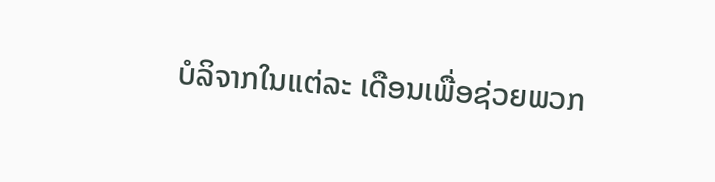ບໍລິຈາກໃນແຕ່ລະ ເດືອນເພື່ອຊ່ວຍພວກ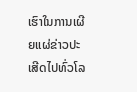ເຮົາໃນການເຜີຍແຜ່ຂ່າວປະເສີດໄປທົ່ວໂລ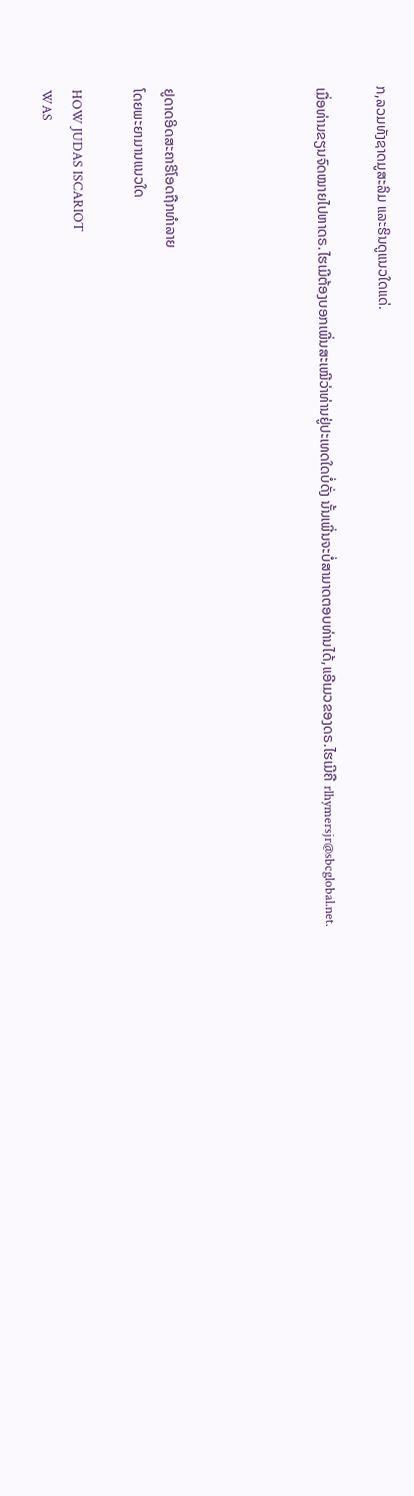ກ,ລວມທັງຊາດມູສະລິມ ແລະຮິນດູແນວໃດແດ່.

ເມື່ອທ່ານຂຽນຈົດໝາຍໄປຫາດຣ.ໄຮເມີຕ້ອງບອກເພີ່ນສະເໝີວ່າທ່ານຢູ່ປະເທດໃດບໍ່ດັ່ງ ນັ້ນເພີ່ນຈະບໍ່ສາມາດຕອບທ່ານໄດ້,ແອີເມວຂອງດຣ.ໄຮເມີຄື rlhymersjr@sbcglobal.net.




ຢູດາດອິດສະຄາຣິໂອດຖືກທໍາລາຍ
ໂດຍພະຍາມານແນວໃດ

HOW JUDAS ISCARIOT
WAS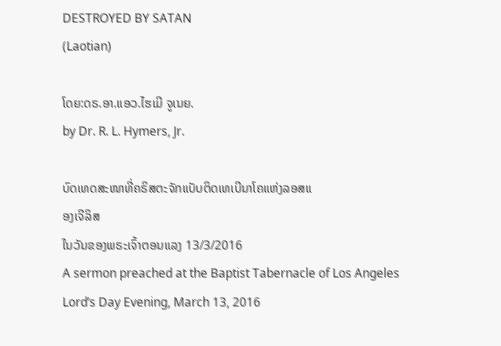DESTROYED BY SATAN
(Laotian)

ໂດຍ:ດຣ.ອາ.ແອວ.ໄຮເມີ ຈູເນຍ.
by Dr. R. L. Hymers, Jr.

ບົດເທດສະໜາທີ່ຄຣິສຕະຈັກແບັບຕິດເທເບີນາໂຄແຫ່ງລອສແ
ອງເຈີລິສ
ໃນວັນຂອງພຣະເຈົ້າຕອນແລງ 13/3/2016
A sermon preached at the Baptist Tabernacle of Los Angeles
Lord’s Day Evening, March 13, 2016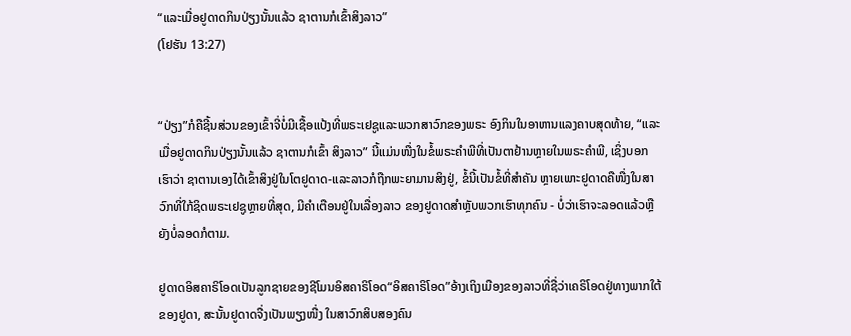“ແລະເມື່ອຢູດາດກິນປ່ຽງນັ້ນແລ້ວ ຊາຕານກໍເຂົ້າສິງລາວ”
(ໂຢຮັນ 13:27)


“ປ່ຽງ”ກໍຄືຊີ້ນສ່ວນຂອງເຂົ້າຈີ່ບໍ່ມີເຊື້ອແປ້ງທີ່ພຣະເຢຊູແລະພວກສາວົກຂອງພຣະ ອົງກິນໃນອາຫານແລງຄາບສຸດທ້າຍ, “ແລະເມື່ອຢູດາດກິນປ່ຽງນັ້ນແລ້ວ ຊາຕານກໍເຂົ້າ ສິງລາວ” ນີ້ແມ່ນໜື່ງໃນຂໍ້ພຣະຄໍາພີທີ່ເປັນຕາຢ້ານຫຼາຍໃນພຣະຄໍາພີ, ເຊິ່ງບອກເຮົາວ່າ ຊາຕານເອງໄດ້ເຂົ້າສິງຢູ່ໃນໂຕຢູດາດ-ແລະລາວກໍຖືກພະຍາມານສິງຢູ່, ຂໍ້ນີ້ເປັນຂໍ້ທີ່ສໍາຄັນ ຫຼາຍເພາະຢູດາດຄືໜື່ງໃນສາວົກທີ່ໃກ້ຊິດພຣະເຢຊູຫຼາຍທີ່ສຸດ, ມີຄໍາເຕືອນຢູ່ໃນເລື່ອງລາວ ຂອງຢູດາດສໍາຫຼັບພວກເຮົາທຸກຄົນ - ບໍ່ວ່າເຮົາຈະລອດແລ້ວຫຼືຍັງບໍ່ລອດກໍຕາມ.

ຢູດາດອິສຄາຣິໂອດເປັນລູກຊາຍຂອງຊີໂມນອິສຄາຣິໂອດ“ອິສຄາຣິໂອດ”ອ້າງເຖິງເມືອງຂອງລາວທີ່ຊື່ວ່າເຄຣິໂອດຢູ່ທາງພາກໃຕ້ຂອງຢູດາ, ສະນັ້ນຢູດາດຈື່ງເປັນພຽງໜື່ງ ໃນສາວົກສິບສອງຄົນ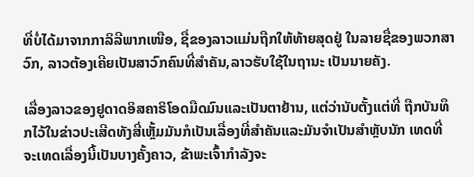ທີ່ບໍ່ໄດ້ມາຈາກກາລິລີພາກເໜືອ, ຊື່ຂອງລາວແມ່ນຖືກໃຫ້ທ້າຍສຸດຢູ່ ໃນລາຍຊື່ຂອງພວກສາວົກ, ລາວຕ້ອງເຄີຍເປັນສາວົກຄົນທີ່ສໍາຄັນ,ລາວຮັບໃຊ້ໃນຖານະ ເປັນນາຍຄັງ.

ເລື່ອງລາວຂອງຢູດາດອິສຄາຣິໂອດມືດມົນແລະເປັນຕາຢ້ານ, ແຕ່ວ່ານັບຕັ້ງແຕ່ທີ່ ຖືກບັນທຶກໄວ້ໃນຂ່າວປະເສີດທັງສີ່ເຫຼັ້ມມັນກໍເປັນເລື່ອງທີ່ສໍາຄັນແລະມັນຈໍາເປັນສໍາຫຼັບນັກ ເທດທີ່ຈະເທດເລື່ອງນີ້ເປັນບາງຄັ້ງຄາວ, ຂ້າພະເຈົ້າກໍາລັງຈະ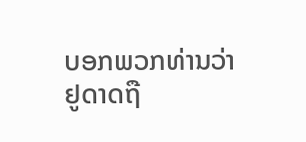ບອກພວກທ່ານວ່າຢູດາດຖື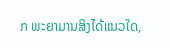ກ ພະຍາມານສິງໄດ້ແນວໃດ,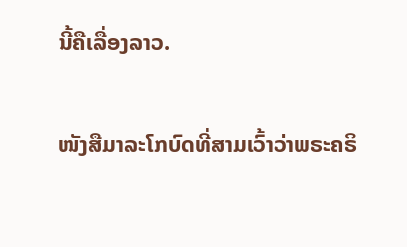ນີ້ຄືເລື່ອງລາວ.

ໜັງສືມາລະໂກບົດທີ່ສາມເວົ້າວ່າພຣະຄຣິ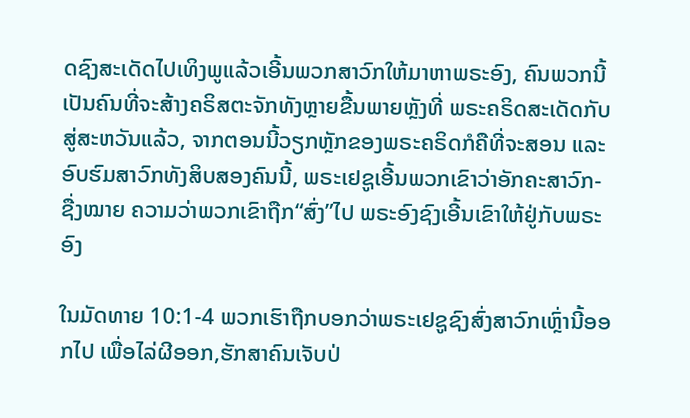ດຊົງສະເດັດໄປເທິງພູແລ້ວເອີ້ນພວກສາວົກໃຫ້ມາຫາພຣະອົງ, ຄົນພວກນີ້ເປັນຄົນທີ່ຈະສ້າງຄຣິສຕະຈັກທັງຫຼາຍຂື້ນພາຍຫຼັງທີ່ ພຣະຄຣິດສະເດັດກັບສູ່ສະຫວັນແລ້ວ, ຈາກຕອນນີ້ວຽກຫຼັກຂອງພຣະຄຣິດກໍຄືທີ່ຈະສອນ ແລະອົບຮົມສາວົກທັງສິບສອງຄົນນີ້, ພຣະເຢຊູເອີ້ນພວກເຂົາວ່າອັກຄະສາວົກ-ຊື່ງໝາຍ ຄວາມວ່າພວກເຂົາຖືກ“ສົ່ງ”ໄປ ພຣະອົງຊົງເອີ້ນເຂົາໃຫ້ຢູ່ກັບພຣະອົງ

ໃນມັດທາຍ 10:1-4 ພວກເຮົາຖືກບອກວ່າພຣະເຢຊູຊົງສົ່ງສາວົກເຫຼົ່ານີ້ອອກໄປ ເພື່ອໄລ່ຜີອອກ,ຮັກສາຄົນເຈັບປ່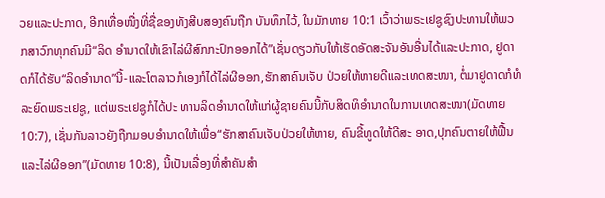ວຍແລະປະກາດ, ອີກເທື່ອໜື່ງທີ່ຊື່ຂອງທັງສີບສອງຄົນຖືກ ບັນທຶກໄວ້, ໃນມັກທາຍ 10:1 ເວົ້າວ່າພຣະເຢຊູຊົງປະທານໃຫ້ພວກສາວົກທຸກຄົນມີ“ລິດ ອໍານາດໃຫ້ເຂົາໄລ່ຜີສົກກະປົກອອກໄດ້”ເຊັ່ນດຽວກັບໃຫ້ເຮັດອັດສະຈັນອັນອື່ນໄດ້ແລະປະກາດ, ຢູດາດກໍໄດ້ຮັບ“ລິດອໍານາດ”ນີ້-ແລະໂຕລາວກໍເອງກໍໄດ້ໄລ່ຜີອອກ,ຮັກສາຄົນເຈັບ ປ່ວຍໃຫ້ຫາຍດີແລະເທດສະໜາ, ຕໍ່ມາຢູດາດກໍທໍລະຍົດພຣະເຢຊູ, ແຕ່ພຣະເຢຊູກໍໄດ້ປະ ທານລິດອໍານາດໃຫ້ແກ່ຜູ້ຊາຍຄົນນີ້ກັບສິດທິອໍານາດໃນການເທດສະໜາ(ມັດທາຍ 10:7), ເຊັ່ນກັນລາວຍັງຖືກມອບອໍານາດໃຫ້ເພື່ອ“ຮັກສາຄົນເຈັບປ່ວຍໃຫ້ຫາຍ, ຄົນຂີ້ທູດໃຫ້ດີສະ ອາດ,ປຸກຄົນຕາຍໃຫ້ຟື້ນແລະໄລ່ຜີອອກ”(ມັດທາຍ 10:8), ນີ້ເປັນເລື່ອງທີ່ສໍາຄັນສໍາ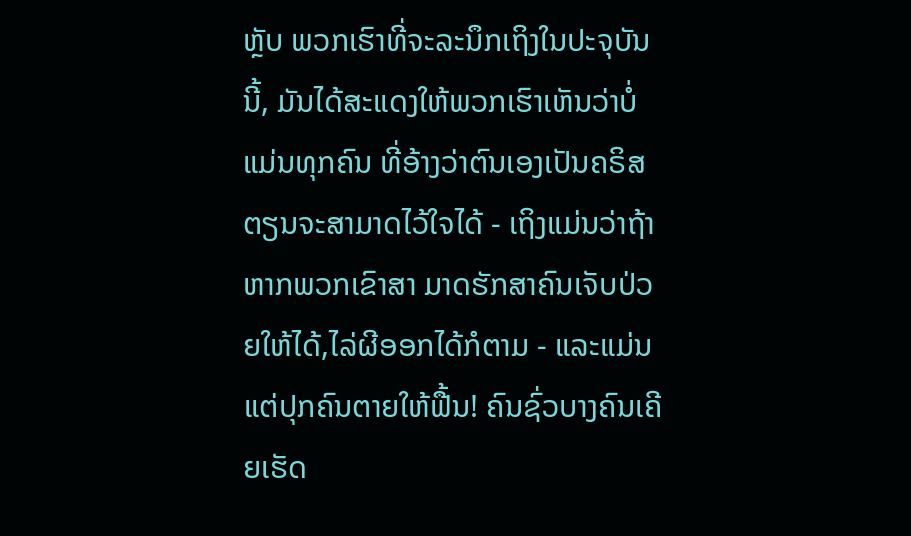ຫຼັບ ພວກເຮົາທີ່ຈະລະນຶກເຖິງໃນປະຈຸບັນນີ້, ມັນໄດ້ສະແດງໃຫ້ພວກເຮົາເຫັນວ່າບໍ່ແມ່ນທຸກຄົນ ທີ່ອ້າງວ່າຕົນເອງເປັນຄຣິສຕຽນຈະສາມາດໄວ້ໃຈໄດ້ - ເຖິງແມ່ນວ່າຖ້າຫາກພວກເຂົາສາ ມາດຮັກສາຄົນເຈັບປ່ວຍໃຫ້ໄດ້,ໄລ່ຜີອອກໄດ້ກໍຕາມ - ແລະແມ່ນແຕ່ປຸກຄົນຕາຍໃຫ້ຟື້ນ! ຄົນຊົ່ວບາງຄົນເຄີຍເຮັດ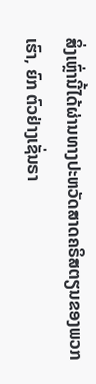ສິ່ງເຫຼົ່ານີ້ໄດ້ຜ່ານທາງປະຫວັດສາດຄຣິສຕຽນຂອງພວກເຮົາ, ຍົກ ຕົວຢ່າງເຊັ່ນຣາ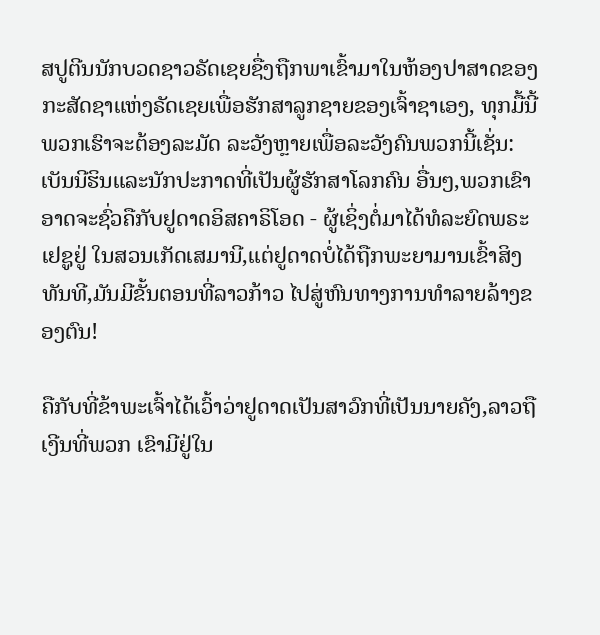ສປູຕີນນັກບວດຊາວຣັດເຊຍຊື່ງຖືກພາເຂົ້າມາໃນຫ້ອງປາສາດຂອງກະສັດຊາແຫ່ງຣັດເຊຍເພື່ອຮັກສາລູກຊາຍຂອງເຈົ້າຊາເອງ, ທຸກມື້ນີ້ພວກເຮົາຈະຕ້ອງລະມັດ ລະວັງຫຼາຍເພື່ອລະວັງຄົນພວກນີ້ເຊັ່ນ:ເບັນນີຮິນແລະນັກປະກາດທີ່ເປັນຜູ້ຮັກສາໂລກຄົນ ອື່ນໆ,ພວກເຂົາອາດຈະຊົ່ວຄືກັບຢູດາດອິສຄາຣິໂອດ - ຜູ້ເຊິ່ງຕໍ່ມາໄດ້ທໍລະຍົດພຣະເຢຊູຢູ່ ໃນສວນເກັດເສມານີ,ແຕ່ຢູດາດບໍ່ໄດ້ຖືກພະຍາມານເຂົ້າສິງທັນທີ,ມັນມີຂັ້ນຕອນທີ່ລາວກ້າວ ໄປສູ່ຫົນທາງການທໍາລາຍລ້າງຂອງຕົນ!

ຄືກັບທີ່ຂ້າພະເຈົ້າໄດ້ເວົ້າວ່າຢູດາດເປັນສາວົກທີ່ເປັນນາຍຄັງ,ລາວຖືເງີນທີ່ພວກ ເຂົາມີຢູ່ໃນ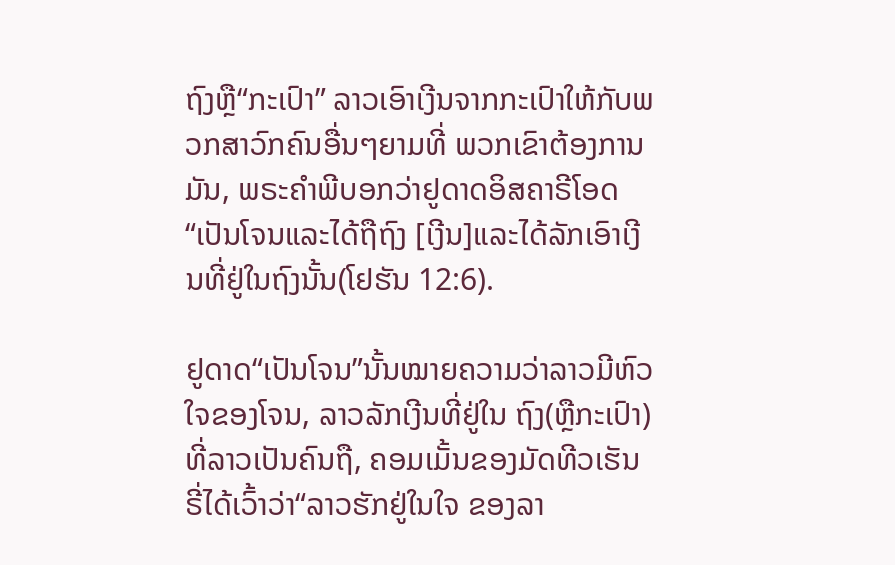ຖົງຫຼື“ກະເປົາ” ລາວເອົາເງີນຈາກກະເປົາໃຫ້ກັບພວກສາວົກຄົນອື່ນໆຍາມທີ່ ພວກເຂົາຕ້ອງການມັນ, ພຣະຄໍາພີບອກວ່າຢູດາດອິສຄາຣີໂອດ“ເປັນໂຈນແລະໄດ້ຖືຖົງ [ເງີນ]ແລະໄດ້ລັກເອົາເງີນທີ່ຢູ່ໃນຖົງນັ້ນ(ໂຢຮັນ 12:6).

ຢູດາດ“ເປັນໂຈນ”ນັ້ນໝາຍຄວາມວ່າລາວມີຫົວໃຈຂອງໂຈນ, ລາວລັກເງີນທີ່ຢູ່ໃນ ຖົງ(ຫຼືກະເປົາ)ທີ່ລາວເປັນຄົນຖື, ຄອມເມັ້ນຂອງມັດທີວເຮັນຣີ່ໄດ້ເວົ້າວ່າ“ລາວຮັກຢູ່ໃນໃຈ ຂອງລາ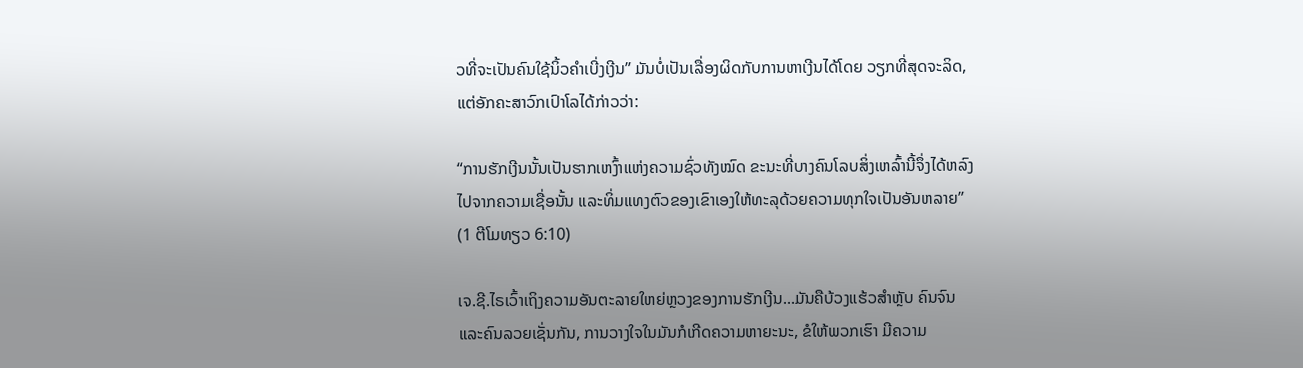ວທີ່ຈະເປັນຄົນໃຊ້ນິ້ວຄໍາເບີ່ງເງີນ” ມັນບໍ່ເປັນເລື່ອງຜິດກັບການຫາເງີນໄດ້ໂດຍ ວຽກທີ່ສຸດຈະລິດ, ແຕ່ອັກຄະສາວົກເປົາໂລໄດ້ກ່າວວ່າ:

“ການຮັກເງີນນັ້ນເປັນຮາກເຫງົ້າແຫ່ງຄວາມຊົ່ວທັງໝົດ ຂະນະທີ່ບາງຄົນໂລບສິ່ງເຫລົ້ານີ້ຈຶ່ງໄດ້ຫລົງໄປຈາກຄວາມເຊື່ອນັ້ນ ແລະທິ່ມແທງຕົວຂອງເຂົາເອງໃຫ້ທະລຸດ້ວຍຄວາມທຸກໃຈເປັນອັນຫລາຍ” (1 ຕີໂມທຽວ 6:10)

ເຈ.ຊີ.ໄຣເວົ້າເຖິງຄວາມອັນຕະລາຍໃຫຍ່ຫຼວງຂອງການຮັກເງີນ...ມັນຄືບ້ວງແຮ້ວສໍາຫຼັບ ຄົນຈົນແລະຄົນລວຍເຊັ່ນກັນ, ການວາງໃຈໃນມັນກໍເກີດຄວາມຫາຍະນະ, ຂໍໃຫ້ພວກເຮົາ ມີຄວາມ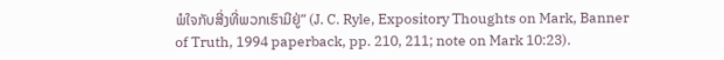ພໍໃຈກັບສີ່ງທີ່ພວກເຮົາມີຢູ່” (J. C. Ryle, Expository Thoughts on Mark, Banner of Truth, 1994 paperback, pp. 210, 211; note on Mark 10:23).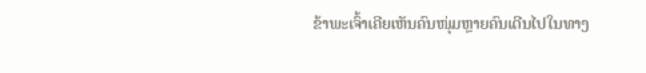ຂ້າພະເຈົ້າເຄີຍເຫັນຄົນໜຸ່ມຫຼາຍຄົນເດີນໄປໃນທາງ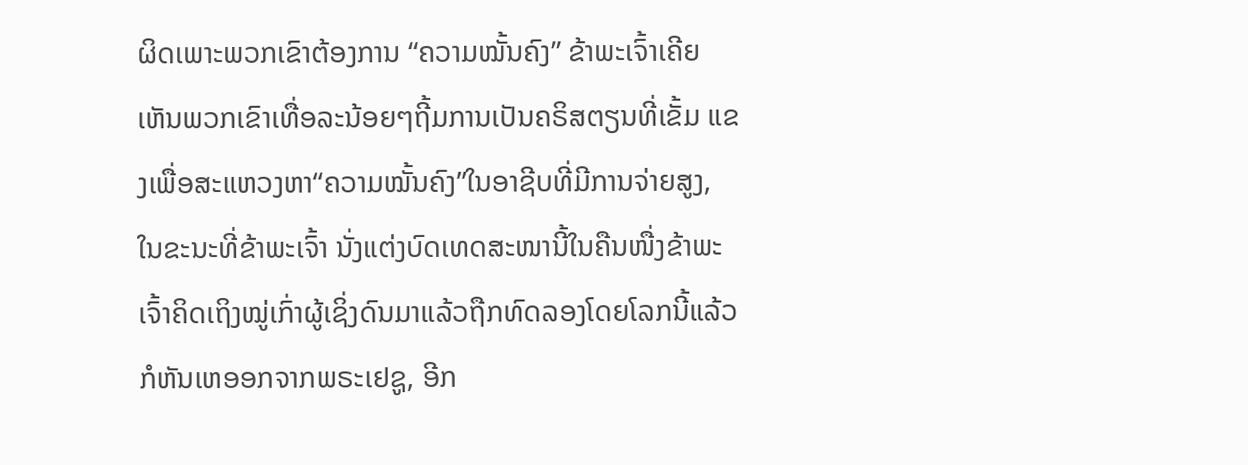ຜິດເພາະພວກເຂົາຕ້ອງການ “ຄວາມໝັ້ນຄົງ” ຂ້າພະເຈົ້າເຄີຍເຫັນພວກເຂົາເທື່ອລະນ້ອຍໆຖີ້ມການເປັນຄຣິສຕຽນທີ່ເຂັ້ມ ແຂງເພື່ອສະແຫວງຫາ“ຄວາມໝັ້ນຄົງ”ໃນອາຊີບທີ່ມີການຈ່າຍສູງ, ໃນຂະນະທີ່ຂ້າພະເຈົ້າ ນັ່ງແຕ່ງບົດເທດສະໜານີ້ໃນຄືນໜື່ງຂ້າພະເຈົ້າຄິດເຖິງໝູ່ເກົ່າຜູ້ເຊິ່ງດົນມາແລ້ວຖືກທົດລອງໂດຍໂລກນີ້ແລ້ວກໍຫັນເຫອອກຈາກພຣະເຢຊູ, ອີກ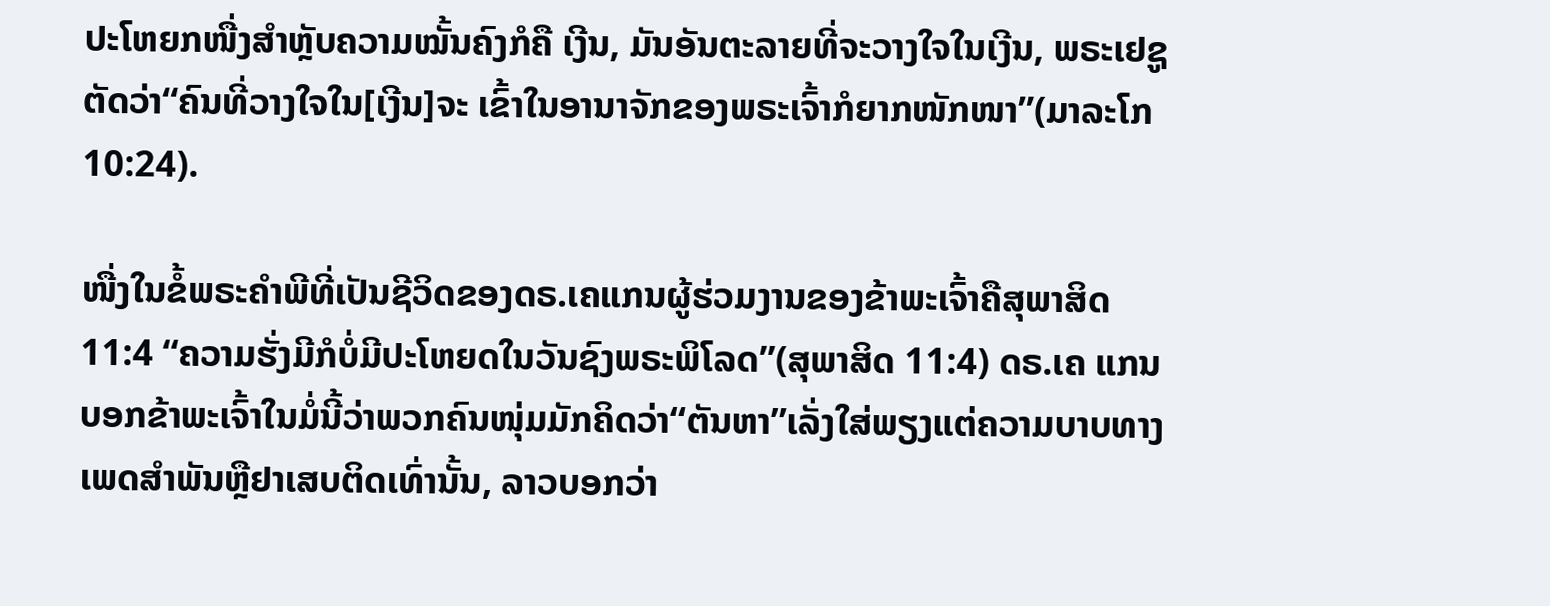ປະໂຫຍກໜື່ງສໍາຫຼັບຄວາມໝັ້ນຄົງກໍຄື ເງີນ, ມັນອັນຕະລາຍທີ່ຈະວາງໃຈໃນເງີນ, ພຣະເຢຊູຕັດວ່າ“ຄົນທີ່ວາງໃຈໃນ[ເງີນ]ຈະ ເຂົ້າໃນອານາຈັກຂອງພຣະເຈົ້າກໍຍາກໜັກໜາ”(ມາລະໂກ 10:24).

ໜື່ງໃນຂໍ້ພຣະຄໍາພີທີ່ເປັນຊີວິດຂອງດຣ.ເຄແກນຜູ້ຮ່ວມງານຂອງຂ້າພະເຈົ້າຄືສຸພາສິດ 11:4 “ຄວາມຮັ່ງມີກໍບໍ່ມີປະໂຫຍດໃນວັນຊົງພຣະພິໂລດ”(ສຸພາສິດ 11:4) ດຣ.ເຄ ແກນບອກຂ້າພະເຈົ້າໃນມໍ່ນີ້ວ່າພວກຄົນໜຸ່ມມັກຄິດວ່າ“ຕັນຫາ”ເລັ່ງໃສ່ພຽງແຕ່ຄວາມບາບທາງເພດສໍາພັນຫຼືຢາເສບຕິດເທົ່ານັ້ນ, ລາວບອກວ່າ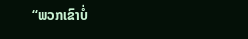“ພວກເຂົາບໍ່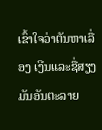ເຂົ້າໃຈວ່າຕັນຫາເລື່ອງ ເງີນແລະຊື່ສຽງມັນອັນຕະລາຍ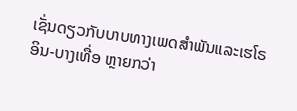ເຊັ່ນດຽວກັບບາບທາງເພດສໍາພັນແລະເຮໂຣອິນ-ບາງເທື່ອ ຫຼາຍກວ່າ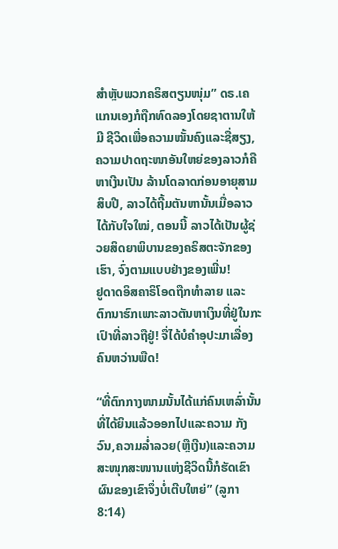ສໍາຫຼັບພວກຄຣິສຕຽນໜຸ່ມ” ດຣ.ເຄແກນເອງກໍຖືກທົດລອງໂດຍຊາຕານໃຫ້ມີ ຊີວິດເພື່ອຄວາມໝັ້ນຄົງແລະຊື່ສຽງ, ຄວາມປາດຖະໜາອັນໃຫຍ່ຂອງລາວກໍຄືຫາເງີນເປັນ ລ້ານໂດລາດກ່ອນອາຍຸສາມສິບປີ, ລາວໄດ້ຖີ້ມຕັນຫານັ້ນເມື່ອລາວໄດ້ກັບໃຈໃໝ່, ຕອນນີ້ ລາວໄດ້ເປັນຜູ້ຊ່ວຍສິດຍາພິບານຂອງຄຣິສຕະຈັກຂອງເຮົາ, ຈົ່ງຕາມແບບຢ່າງຂອງເພີ່ນ!
ຢູດາດອິສຄາຣິໂອດຖືກທໍາລາຍ ແລະ ຕົກນາຮົກເພາະລາວຕັນຫາເງິນທີ່ຢູ່ໃນກະ ເປົາທີ່ລາວຖືຢູ່! ຈື່ໄດ້ບໍຄໍາອຸປະມາເລື່ອງຄົນຫວ່ານພືດ!

“ທີ່ຕົກກາງໜາມນັ້ນໄດ້ແກ່ຄົນເຫລົ່ານັ້ນທີ່ໄດ້ຍິນແລ້ວອອກໄປແລະຄວາມ ກັງວົນ,ຄວາມລໍ່າລວຍ(ຫຼືເງີນ)ແລະຄວາມສະໜຸກສະໜານແຫ່ງຊີວິດນີ້ກໍຮັດເຂົາຜົນຂອງເຂົາຈຶ່ງບໍ່ເຕີບໃຫຍ່” (ລູກາ 8:14)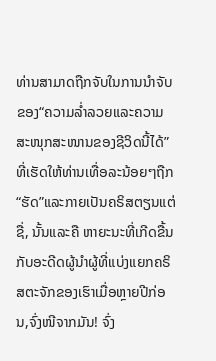ທ່ານສາມາດຖືກຈັບໃນການນໍາຈັບຂອງ“ຄວາມລໍ່າລວຍແລະຄວາມສະໜຸກສະໜານຂອງຊີວິດນີ້ໄດ້”ທີ່ເຮັດໃຫ້ທ່ານເທື່ອລະນ້ອຍໆຖືກ“ຮັດ”ແລະກາຍເປັນຄຣິສຕຽນແຕ່ຊື່, ນັ້ນແລະຄື ຫາຍະນະທີ່ເກີດຂື້ນກັບອະດີດຜູ້ນໍາຜູ້ທີ່ແບ່ງແຍກຄຣິສຕະຈັກຂອງເຮົາເມື່ອຫຼາຍປີກ່ອນ,ຈົ່ງໜີຈາກມັນ! ຈົ່ງ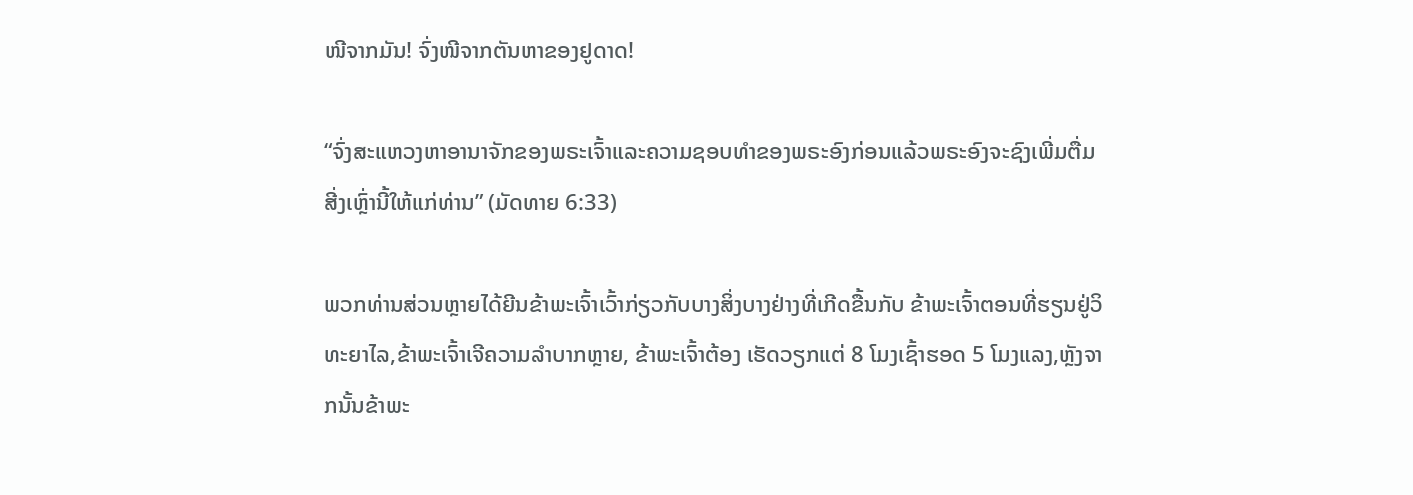ໜີຈາກມັນ! ຈົ່ງໜີຈາກຕັນຫາຂອງຢູດາດ!

“ຈົ່ງສະແຫວງຫາອານາຈັກຂອງພຣະເຈົ້າແລະຄວາມຊອບທໍາຂອງພຣະອົງກ່ອນແລ້ວພຣະອົງຈະຊົງເພີ່ມຕື່ມສີ່ງເຫຼົ່ານີ້ໃຫ້ແກ່ທ່ານ” (ມັດທາຍ 6:33)

ພວກທ່ານສ່ວນຫຼາຍໄດ້ຍີນຂ້າພະເຈົ້າເວົ້າກ່ຽວກັບບາງສິ່ງບາງຢ່າງທີ່ເກີດຂື້ນກັບ ຂ້າພະເຈົ້າຕອນທີ່ຮຽນຢູ່ວິທະຍາໄລ,ຂ້າພະເຈົ້າເຈີຄວາມລໍາບາກຫຼາຍ, ຂ້າພະເຈົ້າຕ້ອງ ເຮັດວຽກແຕ່ 8 ໂມງເຊົ້າຮອດ 5 ໂມງແລງ,ຫຼັງຈາກນັ້ນຂ້າພະ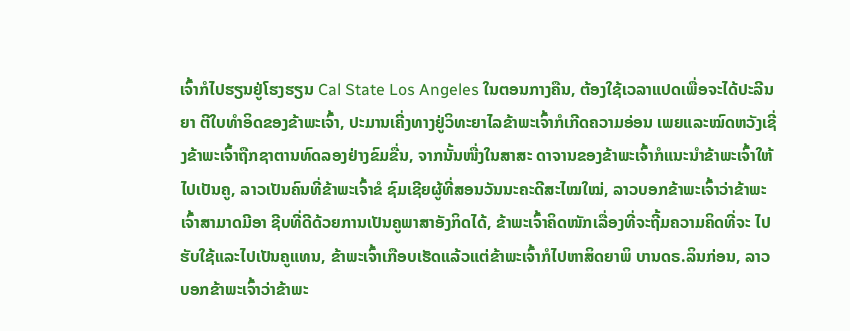ເຈົ້າກໍໄປຮຽນຢູ່ໂຮງຮຽນ Cal State Los Angeles ໃນຕອນກາງຄືນ, ຕ້ອງໃຊ້ເວລາແປດເພື່ອຈະໄດ້ປະລີນຍາ ຕີໃບທໍາອິດຂອງຂ້າພະເຈົ້າ, ປະມານເຄີ່ງທາງຢູ່ວິທະຍາໄລຂ້າພະເຈົ້າກໍເກີດຄວາມອ່ອນ ເພຍແລະໝົດຫວັງເຊີ່ງຂ້າພະເຈົ້າຖືກຊາຕານທົດລອງຢ່າງຂົມຂື່ນ, ຈາກນັ້ນໜື່ງໃນສາສະ ດາຈານຂອງຂ້າພະເຈົ້າກໍແນະນໍາຂ້າພະເຈົ້າໃຫ້ໄປເປັນຄູ, ລາວເປັນຄົນທີ່ຂ້າພະເຈົ້າຂໍ ຊົມເຊີຍຜູ້ທີ່ສອນວັນນະຄະດີສະໄໝໃໝ່, ລາວບອກຂ້າພະເຈົ້າວ່າຂ້າພະເຈົ້າສາມາດມີອາ ຊີບທີ່ດີດ້ວຍການເປັນຄູພາສາອັງກິດໄດ້, ຂ້າພະເຈົ້າຄິດໜັກເລື່ອງທີ່ຈະຖີ້ມຄວາມຄິດທີ່ຈະ ໄປຮັບໃຊ້ແລະໄປເປັນຄູແທນ, ຂ້າພະເຈົ້າເກືອບເຮັດແລ້ວແຕ່ຂ້າພະເຈົ້າກໍໄປຫາສິດຍາພິ ບານດຣ.ລິນກ່ອນ, ລາວບອກຂ້າພະເຈົ້າວ່າຂ້າພະ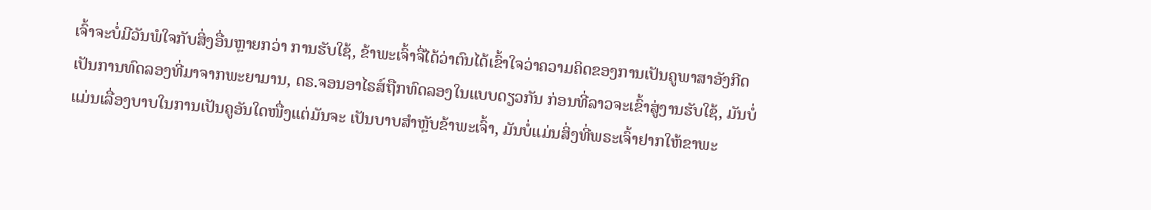ເຈົ້າຈະບໍ່ມີວັນພໍໃຈກັບສິ່ງອື່ນຫຼາຍກວ່າ ການຮັບໃຊ້, ຂ້າພະເຈົ້າຈື່ໄດ້ວ່າຕົນໄດ້ເຂົ້າໃຈວ່າຄວາມຄິດຂອງການເປັນຄູພາສາອັງກີດ ເປັນການທົດລອງທີ່ມາຈາກພະຍາມານ, ດຣ.ຈອນອາໄຣສ໌ຖືກທົດລອງໃນແບບດຽວກັນ ກ່ອນທີ່ລາວຈະເຂົ້າສູ່ງານຮັບໃຊ້, ມັນບໍ່ແມ່ນເລື່ອງບາບໃນການເປັນຄູອັນໃດໜື່ງແຕ່ມັນຈະ ເປັນບາບສໍາຫຼັບຂ້າພະເຈົ້າ, ມັນບໍ່ແມ່ນສິ່ງທີ່ພຣະເຈົ້າຢາກໃຫ້ຂາພະ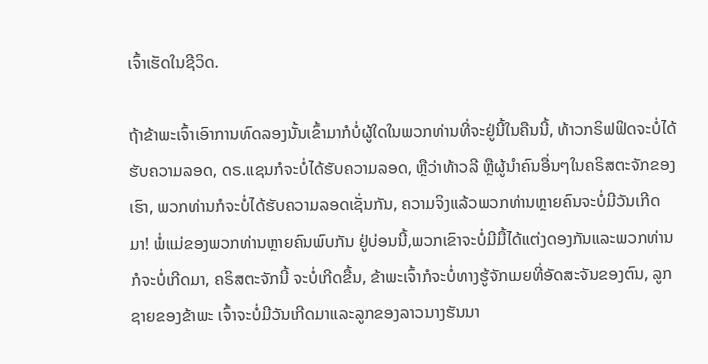ເຈົ້າເຮັດໃນຊີວິດ.

ຖ້າຂ້າພະເຈົ້າເອົາການທົດລອງນັ້ນເຂົ້າມາກໍບໍ່ຜູ້ໃດໃນພວກທ່ານທີ່ຈະຢູ່ນີ້ໃນຄືນນີ້, ທ້າວກຣິຟຟິດຈະບໍ່ໄດ້ຮັບຄວາມລອດ, ດຣ.ແຊນກໍຈະບໍ່ໄດ້ຮັບຄວາມລອດ, ຫຼືວ່າທ້າວລີ ຫຼືຜູ້ນໍາຄົນອື່ນໆໃນຄຣິສຕະຈັກຂອງເຮົາ, ພວກທ່ານກໍຈະບໍ່ໄດ້ຮັບຄວາມລອດເຊັ່ນກັນ, ຄວາມຈິງແລ້ວພວກທ່ານຫຼາຍຄົນຈະບໍ່ມີວັນເກີດມາ! ພໍ່ແມ່ຂອງພວກທ່ານຫຼາຍຄົນພົບກັນ ຢູ່ບ່ອນນີ້,ພວກເຂົາຈະບໍ່ມີມື້ໄດ້ແຕ່ງດອງກັນແລະພວກທ່ານກໍຈະບໍ່ເກີດມາ, ຄຣິສຕະຈັກນີ້ ຈະບໍ່ເກີດຂື້ນ, ຂ້າພະເຈົ້າກໍຈະບໍ່ທາງຮູ້ຈັກເມຍທີ່ອັດສະຈັນຂອງຕົນ, ລູກຊາຍຂອງຂ້າພະ ເຈົ້າຈະບໍ່ມີວັນເກີດມາແລະລູກຂອງລາວນາງຮັນນາ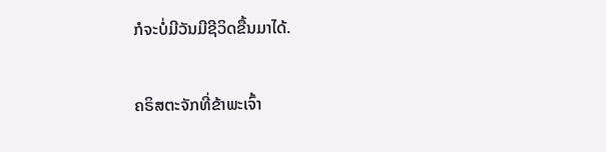ກໍຈະບໍ່ມີວັນມີຊີວິດຂື້ນມາໄດ້.

ຄຣິສຕະຈັກທີ່ຂ້າພະເຈົ້າ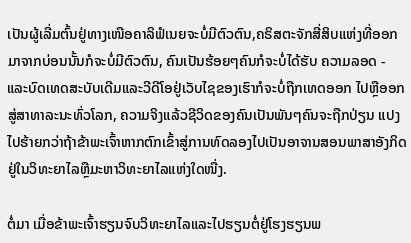ເປັນຜູ້ເລີ່ມຕົ້ນຢູ່ທາງເໜືອຄາລິຟໍເນຍຈະບໍ່ມີຕົວຕົນ,ຄຣິສຕະຈັກສີ່ສິບແຫ່ງທີ່ອອກມາຈາກບ່ອນນັ້ນກໍຈະບໍ່ມີຕົວຕົນ, ຄົນເປັນຮ້ອຍໆຄົນກໍຈະບໍ່ໄດ້ຮັບ ຄວາມລອດ - ແລະບົດເທດສະບັບເດີມແລະວີດີໂອຢູ່ເວັບໄຊຂອງເຮົາກໍຈະບໍ່ຖືກເທດອອກ ໄປຫຼືອອກສູ່ສາທາລະນະທົ່ວໂລກ, ຄວາມຈິງແລ້ວຊີວິດຂອງຄົນເປັນພັນໆຄົນຈະຖືກປ່ຽນ ແປງໄປຮ້າຍກວ່າຖ້າຂ້າພະເຈົ້າຫາກຕົກເຂົ້າສູ່ການທົດລອງໄປເປັນອາຈານສອນພາສາອັງກິດຢູ່ໃນວິທະຍາໄລຫຼືມະຫາວິທະຍາໄລແຫ່ງໃດໜື່ງ.

ຕໍ່ມາ ເມື່ອຂ້າພະເຈົ້າຮຽນຈົບວິທະຍາໄລແລະໄປຮຽນຕໍ່ຢູ່ໂຮງຮຽນພ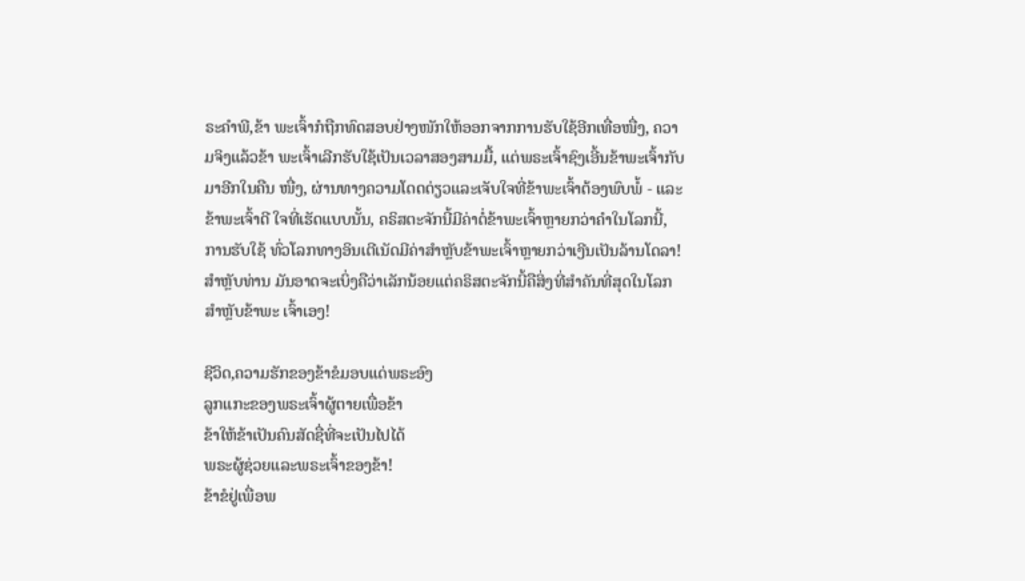ຣະຄໍາພີ,ຂ້າ ພະເຈົ້າກໍຖືກທົດສອບຢ່າງໜັກໃຫ້ອອກຈາກການຮັບໃຊ້ອີກເທື່ອໜື່ງ, ຄວາມຈິງແລ້ວຂ້າ ພະເຈົ້າເລີກຮັບໃຊ້ເປັນເວລາສອງສາມມື້, ແຕ່ພຣະເຈົ້າຊົງເອີ້ນຂ້າພະເຈົ້າກັບມາອີກໃນຄືນ ໜື່ງ, ຜ່ານທາງຄວາມໂດດດ່ຽວແລະເຈັບໃຈທີ່ຂ້າພະເຈົ້າຕ້ອງພົບພໍ້ - ແລະຂ້າພະເຈົ້າດີ ໃຈທີ່ເຮັດແບບນັ້ນ, ຄຣິສຕະຈັກນີ້ມີຄ່າຕໍ່ຂ້າພະເຈົ້າຫຼາຍກວ່າຄໍາໃນໂລກນີ້, ການຮັບໃຊ້ ທົ່ວໂລກທາງອິນເຕີເນັດມີຄ່າສໍາຫຼັບຂ້າພະເຈົ້າຫຼາຍກວ່າເງີນເປັນລ້ານໂດລາ! ສໍາຫຼັບທ່ານ ມັນອາດຈະເບິ່ງຄືວ່າເລັກນ້ອຍແຕ່ຄຣິສຕະຈັກນີ້ຄືສິ່ງທີ່ສໍາຄັນທີ່ສຸດໃນໂລກສໍາຫຼັບຂ້າພະ ເຈົ້າເອງ!

ຊີວິດ,ຄວາມຮັກຂອງຂ້າຂໍມອບແດ່ພຣະອົງ
ລູກແກະຂອງພຣະເຈົ້າຜູ້ຕາຍເພື່ອຂ້າ
ຂ້າໃຫ້ຂ້າເປັນຄົນສັດຊື່ທີ່ຈະເປັນໄປໄດ້
ພຣະຜູ້ຊ່ວຍແລະພຣະເຈົ້າຂອງຂ້າ!
ຂ້າຂໍຢູ່ເພື່ອພ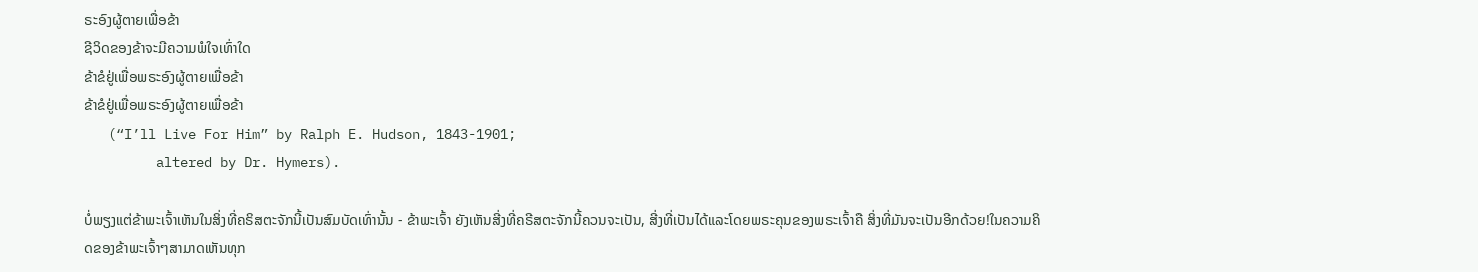ຣະອົງຜູ້ຕາຍເພື່ອຂ້າ
ຊີວິດຂອງຂ້າຈະມີຄວາມພໍໃຈເທົ່າໃດ
ຂ້າຂໍຢູ່ເພື່ອພຣະອົງຜູ້ຕາຍເພື່ອຂ້າ
ຂ້າຂໍຢູ່ເພື່ອພຣະອົງຜູ້ຕາຍເພື່ອຂ້າ
   (“I’ll Live For Him” by Ralph E. Hudson, 1843-1901;
         altered by Dr. Hymers).

ບໍ່ພຽງແຕ່ຂ້າພະເຈົ້າເຫັນໃນສິ່ງທີ່ຄຣິສຕະຈັກນີ້ເປັນສົມບັດເທົ່ານັ້ນ - ຂ້າພະເຈົ້າ ຍັງເຫັນສີ່ງທີ່ຄຣີສຕະຈັກນີ້ຄວນຈະເປັນ, ສີ່ງທີ່ເປັນໄດ້ແລະໂດຍພຣະຄຸນຂອງພຣະເຈົ້າຄື ສິ່ງທີ່ມັນຈະເປັນອີກດ້ວຍ!ໃນຄວາມຄິດຂອງຂ້າພະເຈົ້າໆສາມາດເຫັນທຸກ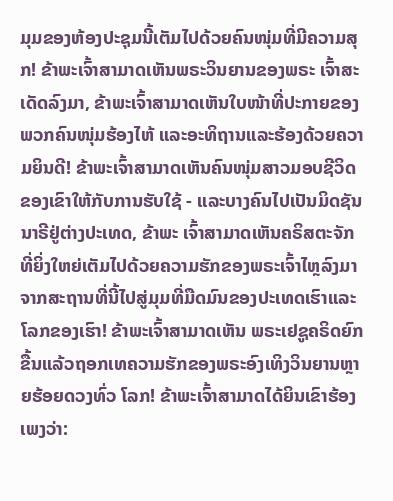ມຸມຂອງຫ້ອງປະຊຸມນີ້ເຕັມໄປດ້ວຍຄົນໜຸ່ມທີ່ມີຄວາມສຸກ! ຂ້າພະເຈົ້າສາມາດເຫັນພຣະວິນຍານຂອງພຣະ ເຈົ້າສະເດັດລົງມາ, ຂ້າພະເຈົ້າສາມາດເຫັນໃບໜ້າທີ່ປະກາຍຂອງພວກຄົນໜຸ່ມຮ້ອງໄຫ້ ແລະອະທິຖານແລະຮ້ອງດ້ວຍຄວາມຍິນດີ! ຂ້າພະເຈົ້າສາມາດເຫັນຄົນໜຸ່ມສາວມອບຊີວິດ ຂອງເຂົາໃຫ້ກັບການຮັບໃຊ້ - ແລະບາງຄົນໄປເປັນມິດຊັນນາຣີຢູ່ຕ່າງປະເທດ, ຂ້າພະ ເຈົ້າສາມາດເຫັນຄຣິສຕະຈັກທີ່ຍິ່ງໃຫຍ່ເຕັມໄປດ້ວຍຄວາມຮັກຂອງພຣະເຈົ້າໄຫຼລົງມາຈາກສະຖານທີ່ນີ້ໄປສູ່ມຸມທີ່ມືດມົນຂອງປະເທດເຮົາແລະໂລກຂອງເຮົາ! ຂ້າພະເຈົ້າສາມາດເຫັນ ພຣະເຢຊູຄຣິດຍົກຂື້ນແລ້ວຖອກເທຄວາມຮັກຂອງພຣະອົງເທິງວິນຍານຫຼາຍຮ້ອຍດວງທົ່ວ ໂລກ! ຂ້າພະເຈົ້າສາມາດໄດ້ຍິນເຂົາຮ້ອງເພງວ່າ: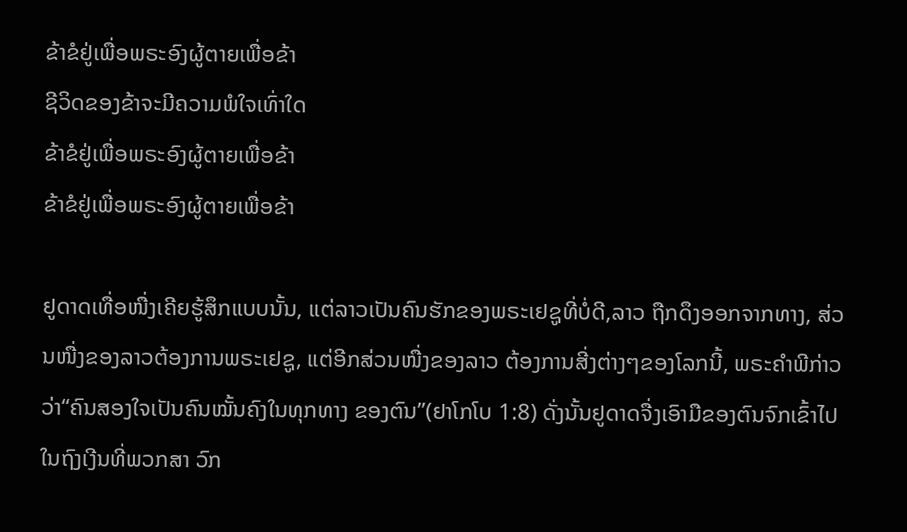ຂ້າຂໍຢູ່ເພື່ອພຣະອົງຜູ້ຕາຍເພື່ອຂ້າ
ຊີວິດຂອງຂ້າຈະມີຄວາມພໍໃຈເທົ່າໃດ
ຂ້າຂໍຢູ່ເພື່ອພຣະອົງຜູ້ຕາຍເພື່ອຂ້າ
ຂ້າຂໍຢູ່ເພື່ອພຣະອົງຜູ້ຕາຍເພື່ອຂ້າ

ຢູດາດເທື່ອໜື່ງເຄີຍຮູ້ສຶກແບບນັ້ນ, ແຕ່ລາວເປັນຄົນຮັກຂອງພຣະເຢຊູທີ່ບໍ່ດີ,ລາວ ຖືກດຶງອອກຈາກທາງ, ສ່ວນໜື່ງຂອງລາວຕ້ອງການພຣະເຢຊູ, ແຕ່ອີກສ່ວນໜື່ງຂອງລາວ ຕ້ອງການສີ່ງຕ່າງໆຂອງໂລກນີ້, ພຣະຄໍາພີກ່າວວ່າ“ຄົນສອງໃຈເປັນຄົນໝັ້ນຄົງໃນທຸກທາງ ຂອງຕົນ”(ຢາໂກໂບ 1:8) ດັ່ງນັ້ນຢູດາດຈື່ງເອົາມືຂອງຕົນຈົກເຂົ້າໄປໃນຖົງເງີນທີ່ພວກສາ ວົກ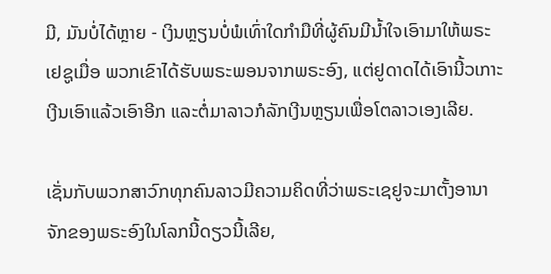ມີ, ມັນບໍ່ໄດ້ຫຼາຍ - ເງິນຫຼຽນບໍ່ພໍເທົ່າໃດກໍາມືທີ່ຜູ້ຄົນມີນໍ້າໃຈເອົາມາໃຫ້ພຣະເຢຊູເມື່ອ ພວກເຂົາໄດ້ຮັບພຣະພອນຈາກພຣະອົງ, ແຕ່ຢູດາດໄດ້ເອົານີ້ວເກາະເງີນເອົາແລ້ວເອົາອີກ ແລະຕໍ່ມາລາວກໍລັກເງີນຫຼຽນເພື່ອໂຕລາວເອງເລີຍ.

ເຊັ່ນກັບພວກສາວົກທຸກຄົນລາວມີຄວາມຄິດທີ່ວ່າພຣະເຊຢູຈະມາຕັ້ງອານາຈັກຂອງພຣະອົງໃນໂລກນີ້ດຽວນີ້ເລີຍ,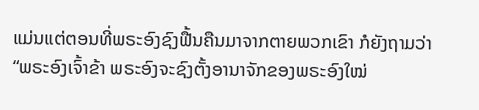ແມ່ນແຕ່ຕອນທີ່ພຣະອົງຊົງຟື້ນຄືນມາຈາກຕາຍພວກເຂົາ ກໍຍັງຖາມວ່າ“ພຣະອົງເຈົ້າຂ້າ ພຣະອົງຈະຊົງຕັ້ງອານາຈັກຂອງພຣະອົງໃໝ່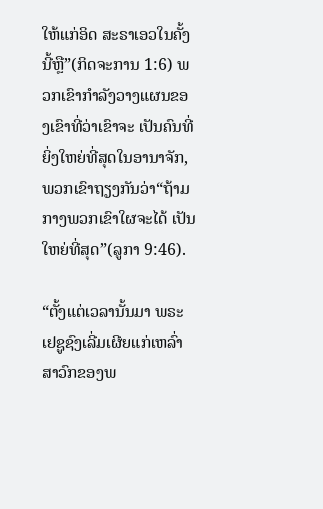ໃຫ້ແກ່ອິດ ສະຣາເອວໃນຄັ້ງນີ້ຫຼື”(ກິດຈະການ 1:6) ພວກເຂົາກໍາລັງວາງແຜນຂອງເຂົາທີ່ວ່າເຂົາຈະ ເປັນຄົນທີ່ຍິ່ງໃຫຍ່ທີ່ສຸດໃນອານາຈັກ, ພວກເຂົາຖຽງກັນວ່າ“ຖ້າມກາງພວກເຂົາໃຜຈະໄດ້ ເປັນໃຫຍ່ທີ່ສຸດ”(ລູກາ 9:46).

“ຕັ້ງແຕ່ເວລານັ້ນມາ ພຣະເຢຊູຊົງເລີ່ມເຜີຍແກ່ເຫລົ່າສາວົກຂອງພ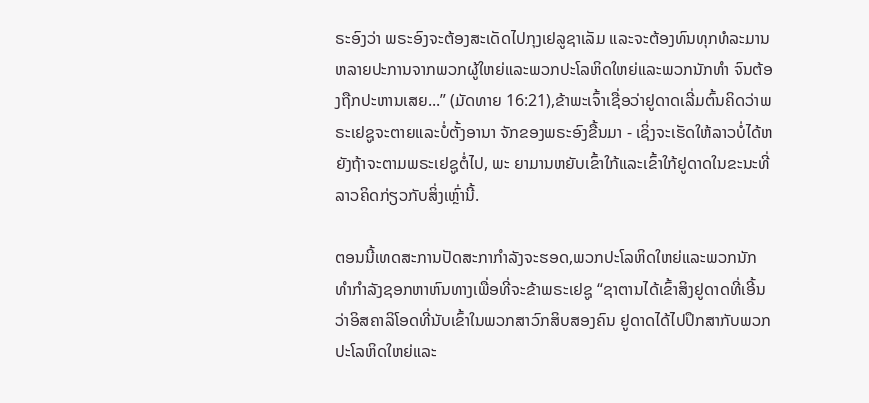ຣະອົງວ່າ ພຣະອົງຈະຕ້ອງສະເດັດໄປກຸງເຢລູຊາເລັມ ແລະຈະຕ້ອງທົນທຸກທໍລະມານຫລາຍປະການຈາກພວກຜູ້ໃຫຍ່ແລະພວກປະໂລຫິດໃຫຍ່ແລະພວກນັກທຳ ຈົນຕ້ອງຖືກປະຫານເສຍ...” (ມັດທາຍ 16:21),ຂ້າພະເຈົ້າເຊື່ອວ່າຢູດາດເລີ່ມຕົ້ນຄິດວ່າພຣະເຢຊູຈະຕາຍແລະບໍ່ຕັ້ງອານາ ຈັກຂອງພຣະອົງຂື້ນມາ - ເຊິ່ງຈະເຮັດໃຫ້ລາວບໍ່ໄດ້ຫຍັງຖ້າຈະຕາມພຣະເຢຊູຕໍ່ໄປ, ພະ ຍາມານຫຍັບເຂົ້າໃກ້ແລະເຂົ້າໃກ້ຢູດາດໃນຂະນະທີ່ລາວຄິດກ່ຽວກັບສິ່ງເຫຼົ່ານີ້.

ຕອນນີ້ເທດສະການປັດສະກາກໍາລັງຈະຮອດ,ພວກປະໂລຫິດໃຫຍ່ແລະພວກນັກ ທໍາກໍາລັງຊອກຫາຫົນທາງເພື່ອທີ່ຈະຂ້າພຣະເຢຊູ “ຊາຕານໄດ້ເຂົ້າສິງຢູດາດທີ່ເອີ້ນວ່າອິສຄາລິໂອດທີ່ນັບເຂົ້າໃນພວກສາວົກສິບສອງຄົນ ຢູດາດໄດ້ໄປປຶກສາກັບພວກປະໂລຫິດໃຫຍ່ແລະ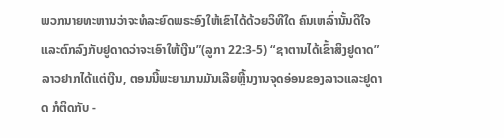ພວກນາຍທະຫານວ່າຈະທໍລະຍົດພຣະອົງໃຫ້ເຂົາໄດ້ດ້ວຍວິທີໃດ ຄົນເຫລົ່ານັ້ນດີໃຈແລະຕົກລົງກັບຢູດາດວ່າຈະເອົາໃຫ້ເງີນ”(ລູກາ 22:3-5) “ຊາຕານໄດ້ເຂົ້າສິງຢູດາດ” ລາວຢາກໄດ້ແຕ່ເງີນ, ຕອນນີ້ພະຍາມານມັນເລີຍຫຼີ້ນງານຈຸດອ່ອນຂອງລາວແລະຢູດາດ ກໍຕິດກັບ -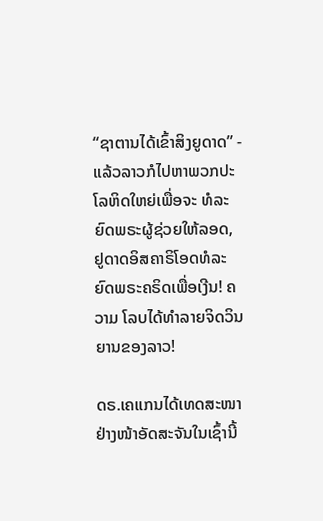“ຊາຕານໄດ້ເຂົ້າສິງຍູດາດ” - ແລ້ວລາວກໍໄປຫາພວກປະໂລຫິດໃຫຍ່ເພື່ອຈະ ທໍລະຍົດພຣະຜູ້ຊ່ວຍໃຫ້ລອດ, ຢູດາດອິສຄາຣິໂອດທໍລະຍົດພຣະຄຣິດເພື່ອເງີນ! ຄວາມ ໂລບໄດ້ທໍາລາຍຈິດວິນຍານຂອງລາວ!

ດຣ.ເຄແກນໄດ້ເທດສະໜາຢ່າງໜ້າອັດສະຈັນໃນເຊົ້ານີ້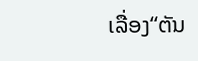ເລື່ອງ“ຕັນ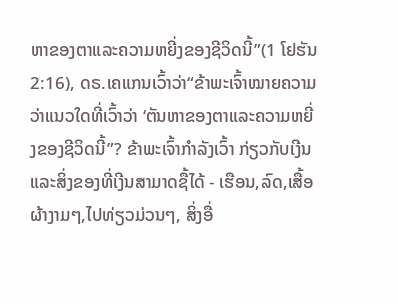ຫາຂອງຕາແລະຄວາມຫຍີ່ງຂອງຊີວິດນີ້”(1 ໂຢຮັນ 2:16), ດຣ.ເຄແກນເວົ້າວ່າ“ຂ້າພະເຈົ້າໝາຍຄວາມ ວ່າແນວໃດທີ່ເວົ້າວ່າ ‘ຕັນຫາຂອງຕາແລະຄວາມຫຍີ່ງຂອງຊີວິດນີ້”? ຂ້າພະເຈົ້າກໍາລັງເວົ້າ ກ່ຽວກັບເງີນແລະສິ່ງຂອງທີ່ເງີນສາມາດຊື້ໄດ້ - ເຮືອນ,ລົດ,ເສື້ອຜ້າງາມໆ,ໄປທ່ຽວມ່ວນໆ, ສິ່ງອື່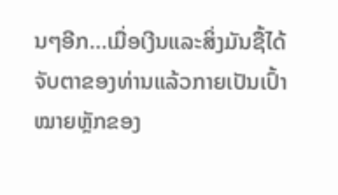ນໆອີກ...ເມື່ອເງີນແລະສິ່ງມັນຊື້ໄດ້ຈັບຕາຂອງທ່ານແລ້ວກາຍເປັນເປົ້າໝາຍຫຼັກຂອງ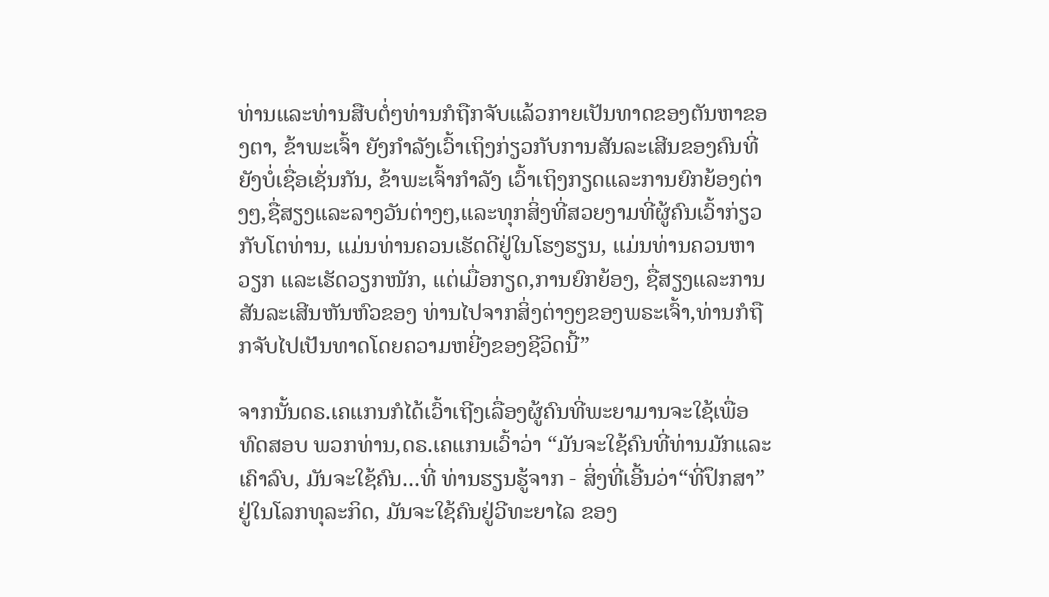ທ່ານແລະທ່ານສືບຕໍ່ໆທ່ານກໍຖືກຈັບແລ້ວກາຍເປັນທາດຂອງຕັນຫາຂອງຕາ, ຂ້າພະເຈົ້າ ຍັງກໍາລັງເວົ້າເຖິງກ່ຽວກັບການສັນລະເສີນຂອງຄົນທີ່ຍັງບໍ່ເຊື່ອເຊັ່ນກັນ, ຂ້າພະເຈົ້າກໍາລັງ ເວົ້າເຖິງກຽດແລະການຍົກຍ້ອງຕ່າງໆ,ຊື່ສຽງແລະລາງວັນຕ່າງໆ,ແລະທຸກສິ່ງທີ່ສວຍງາມທີ່ຜູ້ຄົນເວົ້າກ່ຽວກັບໂຕທ່ານ, ແມ່ນທ່ານຄວນເຮັດດີຢູ່ໃນໂຮງຮຽນ, ແມ່ນທ່ານຄວນຫາວຽກ ແລະເຮັດວຽກໜັກ, ແຕ່ເມື່ອກຽດ,ການຍົກຍ້ອງ, ຊື່ສຽງແລະການສັນລະເສີນຫັນຫົວຂອງ ທ່ານໄປຈາກສິ່ງຕ່າງໆຂອງພຣະເຈົ້າ,ທ່ານກໍຖືກຈັບໄປເປັນທາດໂດຍຄວາມຫຍີ່ງຂອງຊີວິດນີ້”

ຈາກນັ້ນດຣ.ເຄແກນກໍໄດ້ເວົ້າເຖີງເລື່ອງຜູ້ຄົນທີ່ພະຍາມານຈະໃຊ້ເພື່ອທົດສອບ ພວກທ່ານ,ດຣ.ເຄແກນເວົ້າວ່າ “ມັນຈະໃຊ້ຄົນທີ່ທ່ານມັກແລະເຄົາລົບ, ມັນຈະໃຊ້ຄົນ...ທີ່ ທ່ານຮຽນຮູ້ຈາກ - ສິ່ງທີ່ເອີ້ນວ່າ“ທີ່ປຶກສາ”ຢູ່ໃນໂລກທຸລະກິດ, ມັນຈະໃຊ້ຄົນຢູ່ວີທະຍາໄລ ຂອງ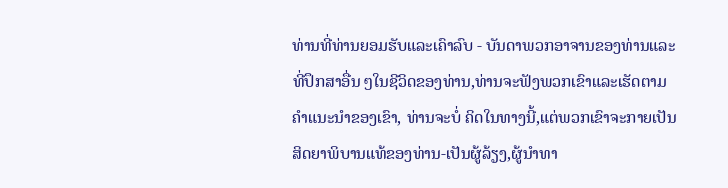ທ່ານທີ່ທ່ານຍອມຮັບແລະເຄົາລົບ - ບັນດາພວກອາຈານຂອງທ່ານແລະທີ່ປຶກສາອື່ນ ໆໃນຊີວິດຂອງທ່ານ,ທ່ານຈະຟັງພວກເຂົາແລະເຮັດຕາມຄໍາແນະນໍາຂອງເຂົາ, ທ່ານຈະບໍ່ ຄິດໃນທາງນີ້,ແຕ່ພວກເຂົາຈະກາຍເປັນສິດຍາພິບານແທ້ຂອງທ່ານ-ເປັນຜູ້ລ້ຽງ,ຜູ້ນໍາທາ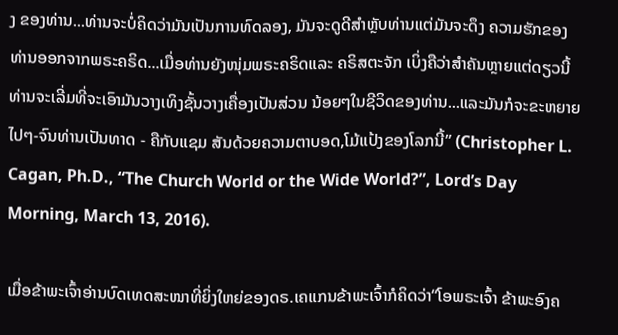ງ ຂອງທ່ານ...ທ່ານຈະບໍ່ຄິດວ່າມັນເປັນການທົດລອງ, ມັນຈະດູດີສໍາຫຼັບທ່ານແຕ່ມັນຈະດຶງ ຄວາມຮັກຂອງທ່ານອອກຈາກພຣະຄຣິດ...ເມື່ອທ່ານຍັງໜຸ່ມພຣະຄຣິດແລະ ຄຣິສຕະຈັກ ເບິ່ງຄືວ່າສໍາຄັນຫຼາຍແຕ່ດຽວນີ້ທ່ານຈະເລີ່ມທີ່ຈະເອົາມັນວາງເທິງຊັ້ນວາງເຄື່ອງເປັນສ່ວນ ນ້ອຍໆໃນຊີວິດຂອງທ່ານ...ແລະມັນກໍຈະຂະຫຍາຍໄປໆ-ຈົນທ່ານເປັນທາດ - ຄືກັບແຊມ ສັນດ້ວຍຄວາມຕາບອດ,ໂມ້ແປ້ງຂອງໂລກນີ້” (Christopher L. Cagan, Ph.D., “The Church World or the Wide World?”, Lord’s Day Morning, March 13, 2016).

ເມື່ອຂ້າພະເຈົ້າອ່ານບົດເທດສະໜາທີ່ຍິ່ງໃຫຍ່ຂອງດຣ.ເຄແກນຂ້າພະເຈົ້າກໍຄິດວ່າ“ໂອພຣະເຈົ້າ ຂ້າພະອົງຄ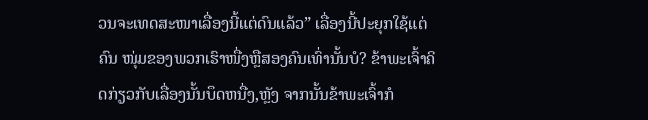ວນຈະເທດສະໜາເລື່ອງນີ້ແຕ່ດົນແລ້ວ” ເລື່ອງນີ້ປະຍຸກໃຊ້ແຕ່ຄົນ ໜຸ່ມຂອງພວກເຮົາໜື່ງຫຼືສອງຄົນເທົ່ານັ້ນບໍ? ຂ້າພະເຈົ້າຄິດກ່ຽວກັບເລື່ອງນັ້ນບຶດຫນື່ງ,ຫຼັງ ຈາກນັ້ນຂ້າພະເຈົ້າກໍ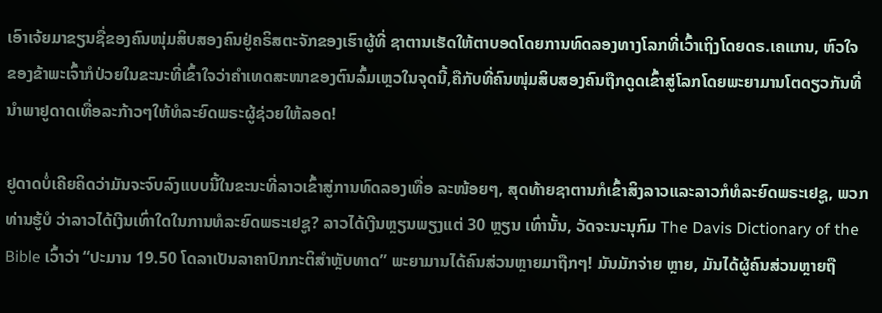ເອົາເຈ້ຍມາຂຽນຊື່ຂອງຄົນໜຸ່ມສິບສອງຄົນຢູ່ຄຣິສຕະຈັກຂອງເຮົາຜູ້ທີ່ ຊາຕານເຮັດໃຫ້ຕາບອດໂດຍການທົດລອງທາງໂລກທີ່ເວົ້າເຖິງໂດຍດຣ.ເຄແກນ, ຫົວໃຈ ຂອງຂ້າພະເຈົ້າກໍປ່ວຍໃນຂະນະທີ່ເຂົ້າໃຈວ່າຄໍາເທດສະໜາຂອງຕົນລົ້ມເຫຼວໃນຈຸດນີ້,ຄືກັບທີ່ຄົນໜຸ່ມສິບສອງຄົນຖືກດູດເຂົ້າສູ່ໂລກໂດຍພະຍາມານໂຕດຽວກັນທີ່ນໍາພາຢູດາດເທື່ອລະກ້າວໆໃຫ້ທໍລະຍົດພຣະຜູ້ຊ່ວຍໃຫ້ລອດ!

ຢູດາດບໍ່ເຄີຍຄິດວ່າມັນຈະຈົບລົງແບບນີ້ໃນຂະນະທີ່ລາວເຂົ້າສູ່ການທົດລອງເທື່ອ ລະໜ້ອຍໆ, ສຸດທ້າຍຊາຕານກໍເຂົ້າສິງລາວແລະລາວກໍທໍລະຍົດພຣະເຢຊູ, ພວກທ່ານຮູ້ບໍ ວ່າລາວໄດ້ເງີນເທົ່າໃດໃນການທໍລະຍົດພຣະເຢຊູ? ລາວໄດ້ເງີນຫຼຽນພຽງແຕ່ 30 ຫຼຽນ ເທົ່ານັ້ນ, ວັດຈະນະນຸກົມ The Davis Dictionary of the Bible ເວົ້າວ່າ “ປະມານ 19.50 ໂດລາເປັນລາຄາປົກກະຕິສໍາຫຼັບທາດ” ພະຍາມານໄດ້ຄົນສ່ວນຫຼາຍມາຖືກໆ! ມັນມັກຈ່າຍ ຫຼາຍ, ມັນໄດ້ຜູ້ຄົນສ່ວນຫຼາຍຖື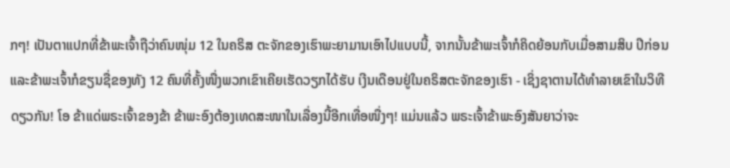ກໆ! ເປັນຕາແປກທີ່ຂ້າພະເຈົ້າຖືວ່າຄົນໜຸ່ມ 12 ໃນຄຣິສ ຕະຈັກຂອງເຮົາພະຍາມານເອົາໄປແບບນີ້, ຈາກນັ້ນຂ້າພະເຈົ້າກໍຄິດຍ້ອນກັບເມື່ອສາມສິບ ປີກ່ອນແລະຂ້າພະເຈົ້າກໍຂຽນຊື່ຂອງທັງ 12 ຄົນທີ່ຄັ້ງໜື່ງພວກເຂົາເຄີຍເຮັດວຽກໄດ້ຮັບ ເງີນເດືອນຢູ່ໃນຄຣິສຕະຈັກຂອງເຮົາ - ເຊິ່ງຊາຕານໄດ້ທໍາລາຍເຂົາໃນວິທີດຽວກັນ! ໂອ ຂ້າແດ່ພຣະເຈົ້າຂອງຂ້າ ຂ້າພະອົງຕ້ອງເທດສະໜາໃນເລື່ອງນີ້ອີກເທື່ອໜື່ງໆ! ແມ່ນແລ້ວ ພຣະເຈົ້າຂ້າພະອົງສັນຍາວ່າຈະ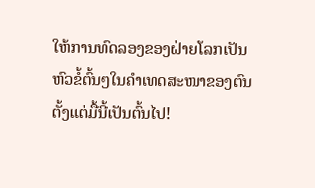ໃຫ້ການທົດລອງຂອງຝ່າຍໂລກເປັນຫົວຂໍ້ຕົ້ນໆໃນຄໍາເທດສະໜາຂອງຕົນຕັ້ງແຕ່ມື້ນີ້ເປັນຕົ້ນໄປ!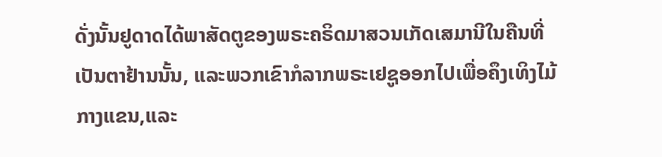ດັ່ງນັ້ນຢູດາດໄດ້ພາສັດຕູຂອງພຣະຄຣິດມາສວນເກັດເສມານີໃນຄືນທີ່ເປັນຕາຢ້ານນັ້ນ, ແລະພວກເຂົາກໍລາກພຣະເຢຊູອອກໄປເພື່ອຄຶງເທິງໄມ້ກາງແຂນ,ແລະ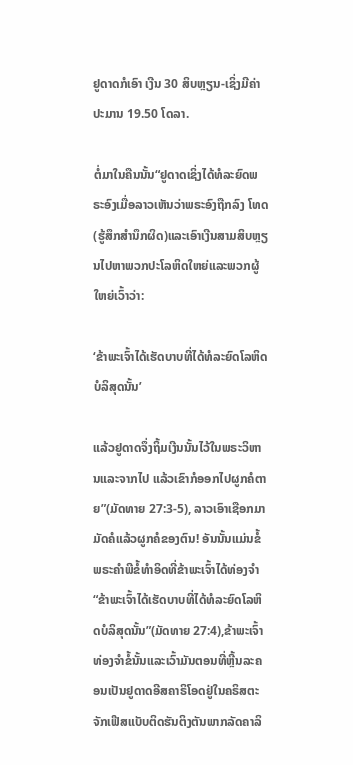ຢູດາດກໍເອົາ ເງີນ 30 ສິບຫຼຽນ-ເຊິ່ງມີຄ່າປະມານ 19.50 ໂດລາ.

ຕໍ່ມາໃນຄືນນັ້ນ“ຢູດາດເຊິ່ງໄດ້ທໍລະຍົດພຣະອົງເມື່ອລາວເຫັນວ່າພຣະອົງຖືກລົງ ໂທດ(ຮູ້ສຶກສໍານຶກຜິດ)ແລະເອົາເງີນສາມສິບຫຼຽນໄປຫາພວກປະໂລຫິດໃຫຍ່ແລະພວກຜູ້ ໃຫຍ່ເວົ້າວ່າ:

‘ຂ້າພະເຈົ້າໄດ້ເຮັດບາບທີ່ໄດ້ທໍລະຍົດໂລຫິດບໍລິສຸດນັ້ນ’

ແລ້ວຢູດາດຈຶ່ງຖິ້ມເງີນນັ້ນໄວ້ໃນພຣະວິຫານແລະຈາກໄປ ແລ້ວເຂົາກໍອອກໄປຜູກຄໍຕາຍ”(ມັດທາຍ 27:3-5), ລາວເອົາເຊືອກມາມັດຄໍແລ້ວຜູກຄໍຂອງຕົນ! ອັນນັ້ນແມ່ນຂໍ້ພຣະຄໍາພີຂໍ້ທໍາອິດທີ່ຂ້າພະເຈົ້າໄດ້ທ່ອງຈໍາ “ຂ້າພະເຈົ້າໄດ້ເຮັດບາບທີ່ໄດ້ທໍລະຍົດໂລຫິດບໍລິສຸດນັ້ນ”(ມັດທາຍ 27:4),ຂ້າພະເຈົ້າທ່ອງຈໍາຂໍ້ນັ້ນແລະເວົ້າມັນຕອນທີ່ຫຼີ້ນລະຄອນເປັນຢູດາດອີສຄາຣິໂອດຢູ່ໃນຄຣິສຕະຈັກເຟີສແບັບຕິດຮັນຕິງຕັນພາກລັດຄາລິ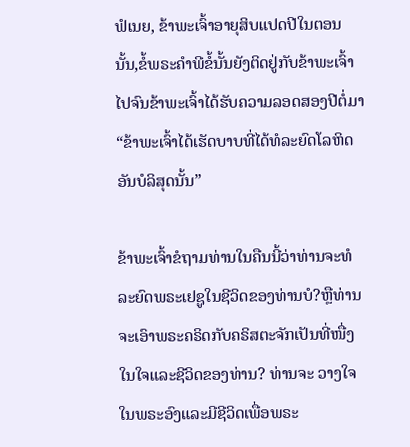ຟໍເນຍ, ຂ້າພະເຈົ້າອາຍຸສິບແປດປີໃນຕອນນັ້ນ,ຂໍ້ພຣະຄໍາພີຂໍ້ນັ້ນຍັງຕິດຢູ່ກັບຂ້າພະເຈົ້າໄປຈົນຂ້າພະເຈົ້າໄດ້ຮັບຄວາມລອດສອງປີຕໍ່ມາ“ຂ້າພະເຈົ້າໄດ້ເຮັດບາບທີ່ໄດ້ທໍລະຍົດໂລຫິດອັນບໍລິສຸດນັ້ນ”

ຂ້າພະເຈົ້າຂໍຖາມທ່ານໃນຄືນນີ້ວ່າທ່ານຈະທໍລະຍົດພຣະເຢຊູໃນຊີວິດຂອງທ່ານບໍ?ຫຼືທ່ານຈະເອົາພຣະຄຣິດກັບຄຣິສຕະຈັກເປັນທີ່ໜື່ງໃນໃຈແລະຊີວິດຂອງທ່ານ? ທ່ານຈະ ວາງໃຈໃນພຣະອົງແລະມີຊີວິດເພື່ອພຣະ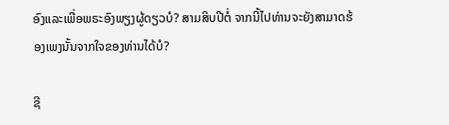ອົງແລະເພື່ອພຣະອົງພຽງຜູ້ດຽວບໍ? ສາມສິບປີຕໍ່ ຈາກນີ້ໄປທ່ານຈະຍັງສາມາດຮ້ອງເພງນັ້ນຈາກໃຈຂອງທ່ານໄດ້ບໍ?

ຊີ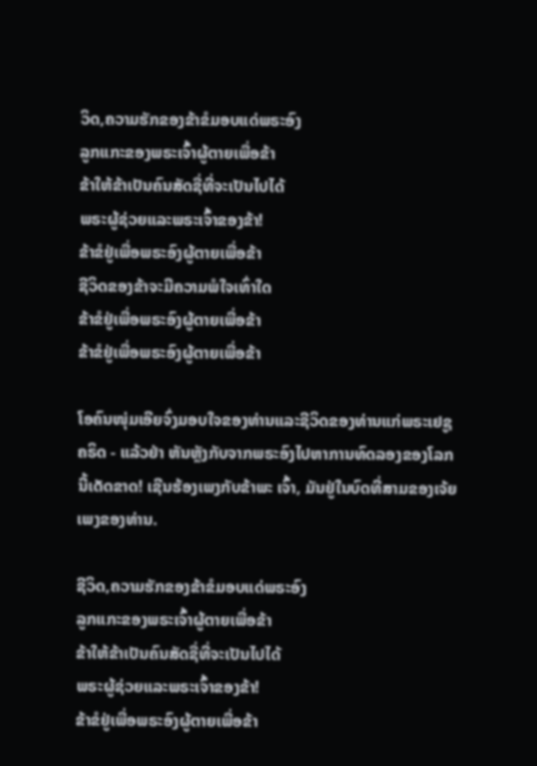ວິດ,ຄວາມຮັກຂອງຂ້າຂໍມອບແດ່ພຣະອົງ
ລູກແກະຂອງພຣະເຈົ້າຜູ້ຕາຍເພື່ອຂ້າ
ຂ້າໃຫ້ຂ້າເປັນຄົນສັດຊື່ທີ່ຈະເປັນໄປໄດ້
ພຣະຜູ້ຊ່ວຍແລະພຣະເຈົ້າຂອງຂ້າ!
ຂ້າຂໍຢູ່ເພື່ອພຣະອົງຜູ້ຕາຍເພື່ອຂ້າ
ຊີວິດຂອງຂ້າຈະມີຄວາມພໍໃຈເທົ່າໃດ
ຂ້າຂໍຢູ່ເພື່ອພຣະອົງຜູ້ຕາຍເພື່ອຂ້າ
ຂ້າຂໍຢູ່ເພື່ອພຣະອົງຜູ້ຕາຍເພື່ອຂ້າ

ໂອຄົນໜຸ່ມເອີຍຈົ່ງມອບໃຈຂອງທ່ານແລະຊີວິດຂອງທ່ານແກ່ພຣະເຢຊູຄຣິດ - ແລ້ວຢ່າ ຫັນຫຼັງກັບຈາກພຣະອົງໄປຫາການທົດລອງຂອງໂລກນີ້ເດັດຂາດ! ເຊີນຮ້ອງເພງກັບຂ້າພະ ເຈົ້າ, ມັນຢູ່ໃນບົດທີ່ສາມຂອງເຈ້ຍເພງຂອງທ່ານ.

ຊີວິດ,ຄວາມຮັກຂອງຂ້າຂໍມອບແດ່ພຣະອົງ
ລູກແກະຂອງພຣະເຈົ້າຜູ້ຕາຍເພື່ອຂ້າ
ຂ້າໃຫ້ຂ້າເປັນຄົນສັດຊື່ທີ່ຈະເປັນໄປໄດ້
ພຣະຜູ້ຊ່ວຍແລະພຣະເຈົ້າຂອງຂ້າ!
ຂ້າຂໍຢູ່ເພື່ອພຣະອົງຜູ້ຕາຍເພື່ອຂ້າ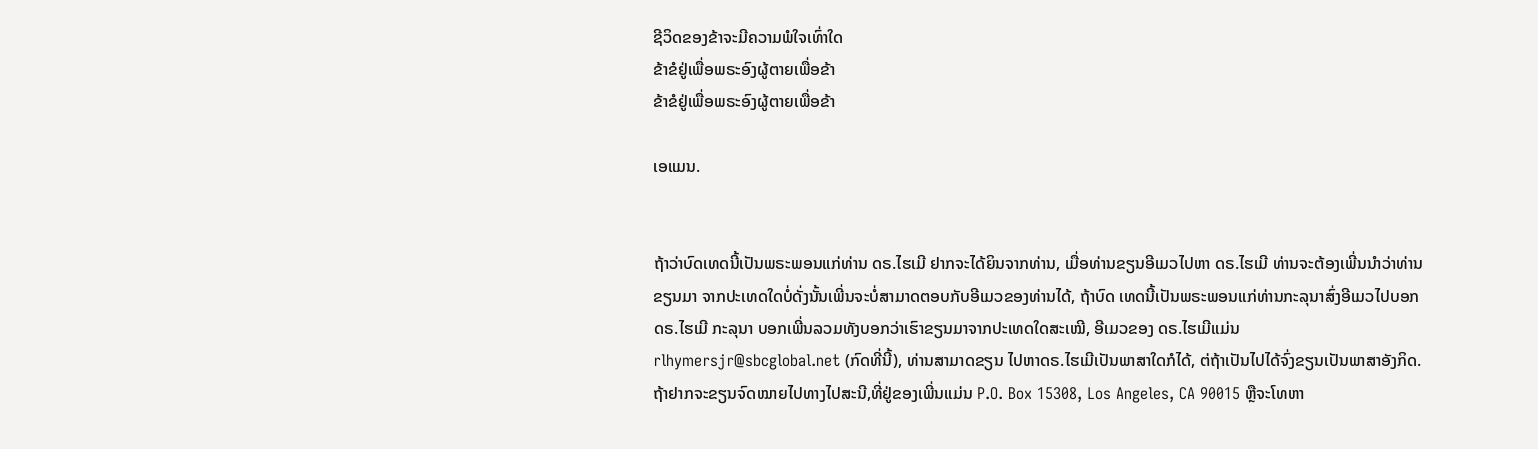ຊີວິດຂອງຂ້າຈະມີຄວາມພໍໃຈເທົ່າໃດ
ຂ້າຂໍຢູ່ເພື່ອພຣະອົງຜູ້ຕາຍເພື່ອຂ້າ
ຂ້າຂໍຢູ່ເພື່ອພຣະອົງຜູ້ຕາຍເພື່ອຂ້າ

ເອແມນ.


ຖ້າວ່າບົດເທດນີ້ເປັນພຣະພອນແກ່ທ່ານ ດຣ.ໄຮເມີ ຢາກຈະໄດ້ຍິນຈາກທ່ານ, ເມື່ອທ່ານຂຽນອີເມວໄປຫາ ດຣ.ໄຮເມີ ທ່ານຈະຕ້ອງເພີ່ນນໍາວ່າທ່ານຂຽນມາ ຈາກປະເທດໃດບໍ່ດັ່ງນັ້ນເພີ່ນຈະບໍ່ສາມາດຕອບກັບອີເມວຂອງທ່ານໄດ້, ຖ້າບົດ ເທດນີ້ເປັນພຣະພອນແກ່ທ່ານກະລຸນາສົ່ງອີເມວໄປບອກ ດຣ.ໄຮເມີ ກະລຸນາ ບອກເພີ່ນລວມທັງບອກວ່າເຮົາຂຽນມາຈາກປະເທດໃດສະເໝີ, ອີເມວຂອງ ດຣ.ໄຮເມີແມ່ນ rlhymersjr@sbcglobal.net (ກົດທີ່ນີ້), ທ່ານສາມາດຂຽນ ໄປຫາດຣ.ໄຮເມີເປັນພາສາໃດກໍໄດ້, ຕ່ຖ້າເປັນໄປໄດ້ຈົ່ງຂຽນເປັນພາສາອັງກິດ. ຖ້າຢາກຈະຂຽນຈົດໝາຍໄປທາງໄປສະນີ,ທີ່ຢູ່ຂອງເພີ່ນແມ່ນ P.O. Box 15308, Los Angeles, CA 90015 ຫຼືຈະໂທຫາ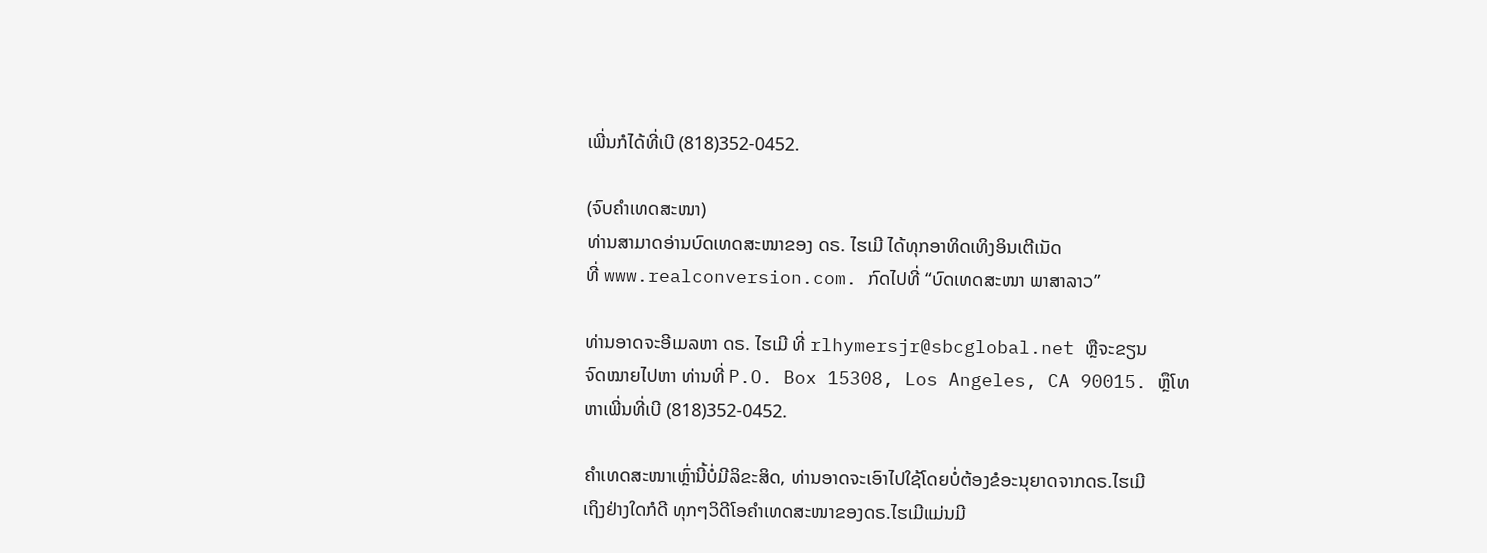ເພີ່ນກໍໄດ້ທີ່ເບີ (818)352-0452.

(ຈົບຄຳເທດສະໜາ)
ທ່ານສາມາດອ່ານບົດເທດສະໜາຂອງ ດຣ. ໄຮເມີ ໄດ້ທຸກອາທິດເທິງອິນເຕີເນັດ
ທີ່ www.realconversion.com. ກົດໄປທີ່ “ບົດເທດສະໜາ ພາສາລາວ”

ທ່ານອາດຈະອີເມລຫາ ດຣ. ໄຮເມີ ທີ່ rlhymersjr@sbcglobal.net ຫຼືຈະຂຽນ
ຈົດໝາຍໄປຫາ ທ່ານທີ່ P.O. Box 15308, Los Angeles, CA 90015. ຫຼຶໂທ
ຫາເພີ່ນທີ່ເບີ (818)352-0452.

ຄໍາເທດສະໜາເຫຼົ່ານີ້ບໍ່ມີລິຂະສິດ, ທ່ານອາດຈະເອົາໄປໃຊ້ໂດຍບໍ່ຕ້ອງຂໍອະນຸຍາດຈາກດຣ.ໄຮເມີ
ເຖິງຢ່າງໃດກໍດີ ທຸກໆວິດີໂອຄໍາເທດສະໜາຂອງດຣ.ໄຮເມີແມ່ນມີ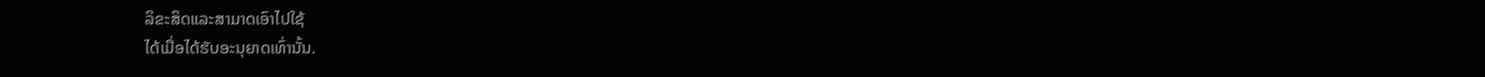ລິຂະສິດແລະສາມາດເອົາໄປໃຊ້
ໄດ້ເມື່ອໄດ້ຮັບອະນຸຍາດເທົ່ານັ້ນ.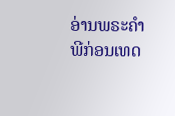ອ່ານພຣະຄໍາພີກ່ອນເທດ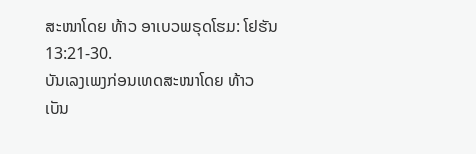ສະໜາໂດຍ ທ້າວ ອາເບວພຣຸດໂຮມ: ໂຢຮັນ 13:21-30.
ບັນເລງເພງກ່ອນເທດສະໜາໂດຍ ທ້າວ ເບັນ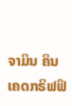ຈາມິນ ຄິນເຄດກຣິຟຟິ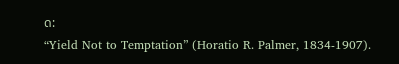ດ:
“Yield Not to Temptation” (Horatio R. Palmer, 1834-1907).